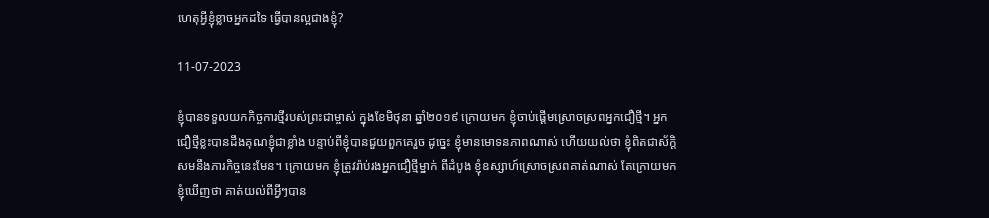ហេតុអ្វីខ្ញុំខ្លាចអ្នកដទៃ ធ្វើបានល្អជាងខ្ញុំ?

11-07-2023

ខ្ញុំបានទទួលយកកិច្ចការថ្មីរបស់ព្រះជាម្ចាស់ ក្នុងខែមិថុនា ឆ្នាំ២០១៩ ក្រោយមក ខ្ញុំចាប់ផ្ដើមស្រោចស្រពអ្នកជឿថ្មី។ អ្នកជឿថ្មីខ្លះបានដឹងគុណខ្ញុំជាខ្លាំង បន្ទាប់ពីខ្ញុំបានជួយពួកគេរួច ដូច្នេះ ខ្ញុំមានមោទនភាពណាស់ ហើយយល់ថា ខ្ញុំពិតជាស័ក្ដិសមនឹងភារកិច្ចនេះមែន។ ក្រោយមក ខ្ញុំត្រូវរ៉ាប់រងអ្នកជឿថ្មីម្នាក់ ពីដំបូង ខ្ញុំឧស្សាហ៍ស្រោចស្រពគាត់ណាស់ តែក្រោយមក ខ្ញុំឃើញថា គាត់យល់ពីអ្វីៗបាន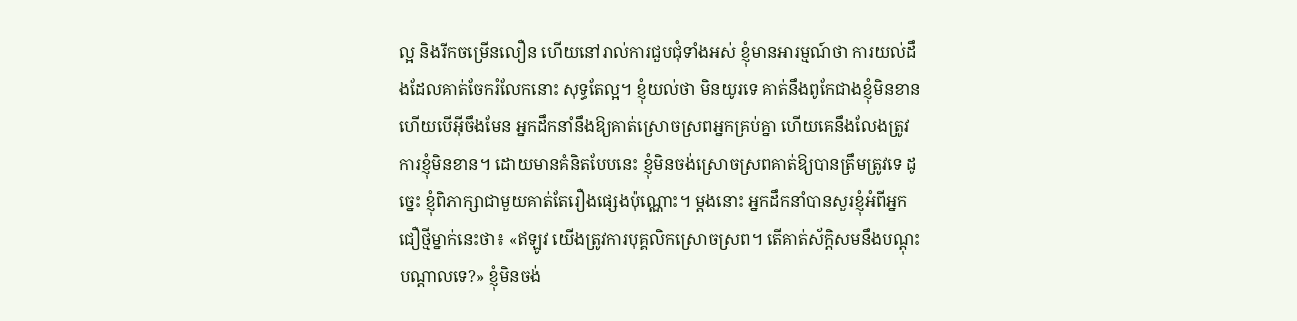ល្អ និងរីកចម្រើនលឿន ហើយនៅរាល់ការជួបជុំទាំងអស់ ខ្ញុំមានអារម្មណ៍ថា ការយល់ដឹងដែលគាត់ចែករំលែកនោះ សុទ្ធតែល្អ។ ខ្ញុំយល់ថា មិនយូរទេ គាត់នឹងពូកែជាងខ្ញុំមិនខាន ហើយបើអ៊ីចឹងមែន អ្នកដឹកនាំនឹងឱ្យគាត់ស្រោចស្រពអ្នកគ្រប់គ្នា ហើយគេនឹងលែងត្រូវការខ្ញុំមិនខាន។ ដោយមានគំនិតបែបនេះ ខ្ញុំមិនចង់ស្រោចស្រពគាត់ឱ្យបានត្រឹមត្រូវទេ ដូច្នេះ ខ្ញុំពិភាក្សាជាមួយគាត់តែរឿងផ្សេងប៉ុណ្ណោះ។ ម្ដងនោះ អ្នកដឹកនាំបានសួរខ្ញុំអំពីអ្នកជឿថ្មីម្នាក់នេះថា៖ «ឥឡូវ យើងត្រូវការបុគ្គលិកស្រោចស្រព។ តើគាត់ស័ក្ដិសមនឹងបណ្ដុះបណ្ដាលទេ?» ខ្ញុំមិនចង់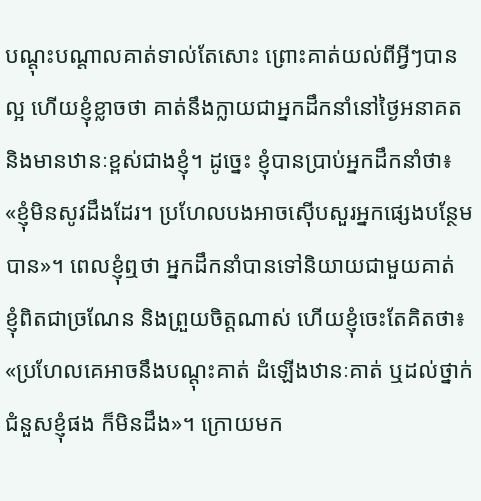បណ្ដុះបណ្ដាលគាត់ទាល់តែសោះ ព្រោះគាត់យល់ពីអ្វីៗបានល្អ ហើយខ្ញុំខ្លាចថា គាត់នឹងក្លាយជាអ្នកដឹកនាំនៅថ្ងៃអនាគត និងមានឋានៈខ្ពស់ជាងខ្ញុំ។ ដូច្នេះ ខ្ញុំបានប្រាប់អ្នកដឹកនាំថា៖ «ខ្ញុំមិនសូវដឹងដែរ។ ប្រហែលបងអាចស៊ើបសួរអ្នកផ្សេងបន្ថែមបាន»។ ពេលខ្ញុំឮថា អ្នកដឹកនាំបានទៅនិយាយជាមួយគាត់ ខ្ញុំពិតជាច្រណែន និងព្រួយចិត្តណាស់ ហើយខ្ញុំចេះតែគិតថា៖ «ប្រហែលគេអាចនឹងបណ្ដុះគាត់ ដំឡើងឋានៈគាត់ ឬដល់ថ្នាក់ជំនួសខ្ញុំផង ក៏មិនដឹង»។ ក្រោយមក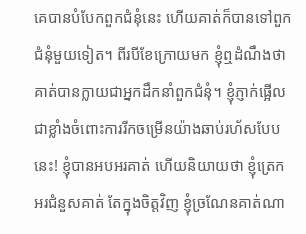គេបានបំបែកពួកជំនុំនេះ ហើយគាត់ក៏បានទៅពួកជំនុំមួយទៀត។ ពីរបីខែក្រោយមក ខ្ញុំឮដំណឹងថា គាត់បានក្លាយជាអ្នកដឹកនាំពួកជំនុំ។ ខ្ញុំភ្ញាក់ផ្អើលជាខ្លាំងចំពោះការរីកចម្រើនយ៉ាងឆាប់រហ័សបែបនេះ! ខ្ញុំបានអបអរគាត់ ហើយនិយាយថា ខ្ញុំត្រេកអរជំនួសគាត់ តែក្នុងចិត្តវិញ ខ្ញុំច្រណែនគាត់ណា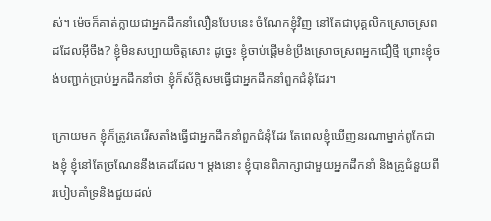ស់។ ម៉េចក៏គាត់ក្លាយជាអ្នកដឹកនាំលឿនបែបនេះ ចំណែកខ្ញុំវិញ នៅតែជាបុគ្គលិកស្រោចស្រពដដែលអ៊ីចឹង? ខ្ញុំមិនសប្បាយចិត្តសោះ ដូច្នេះ ខ្ញុំចាប់ផ្ដើមខំប្រឹងស្រោចស្រពអ្នកជឿថ្មី ព្រោះខ្ញុំចង់បញ្ជាក់ប្រាប់អ្នកដឹកនាំថា ខ្ញុំក៏ស័ក្តិសមធ្វើជាអ្នកដឹកនាំពួកជំនុំដែរ។

ក្រោយមក ខ្ញុំក៏ត្រូវគេរើសតាំងធ្វើជាអ្នកដឹកនាំពួកជំនុំដែរ តែពេលខ្ញុំឃើញនរណាម្នាក់ពូកែជាងខ្ញុំ ខ្ញុំនៅតែច្រណែននឹងគេដដែល។ ម្ដងនោះ ខ្ញុំបានពិភាក្សាជាមួយអ្នកដឹកនាំ និងគ្រូជំនួយពីរបៀបគាំទ្រនិងជួយដល់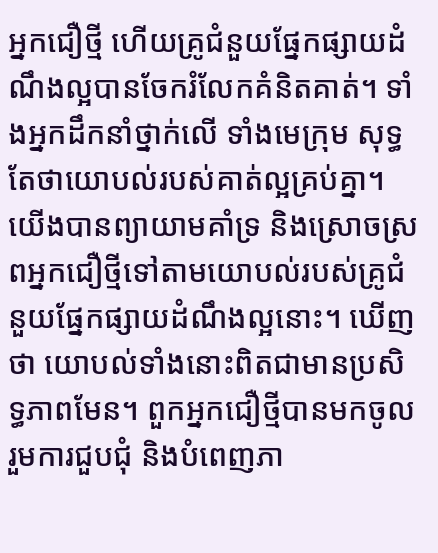អ្នកជឿថ្មី ហើយគ្រូជំនួយផ្នែកផ្សាយដំណឹងល្អបានចែករំលែកគំនិតគាត់។ ទាំងអ្នកដឹកនាំថ្នាក់លើ ទាំងមេក្រុម សុទ្ធតែថាយោបល់របស់គាត់ល្អគ្រប់គ្នា។ យើងបានព្យាយាមគាំទ្រ និងស្រោចស្រពអ្នកជឿថ្មីទៅតាមយោបល់របស់គ្រូជំនួយផ្នែកផ្សាយដំណឹងល្អនោះ។ ឃើញថា យោបល់ទាំងនោះពិតជាមានប្រសិទ្ធភាពមែន។ ពួកអ្នកជឿថ្មីបានមកចូលរួមការជួបជុំ និងបំពេញភា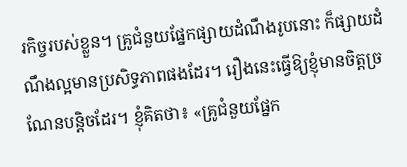រកិច្ចរបស់ខ្លួន។ គ្រូជំនួយផ្នែកផ្សាយដំណឹងរូបនោះ ក៏ផ្សាយដំណឹងល្អមានប្រសិទ្ធភាពផងដែរ។ រឿងនេះធ្វើឱ្យខ្ញុំមានចិត្តច្រណែនបន្តិចដែរ។ ខ្ញុំគិតថា៖ «គ្រូជំនួយផ្នែក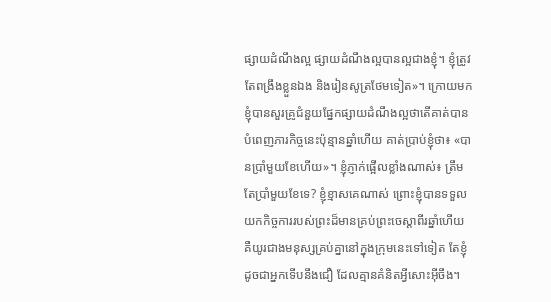ផ្សាយដំណឹងល្អ ផ្សាយដំណឹងល្អបានល្អជាងខ្ញុំ។ ខ្ញុំត្រូវតែពង្រឹងខ្លួនឯង និងរៀនសូត្រថែមទៀត»។ ក្រោយមក ខ្ញុំបានសួរគ្រូជំនួយផ្នែកផ្សាយដំណឹងល្អថាតើគាត់បានបំពេញភារកិច្ចនេះប៉ុន្មានឆ្នាំហើយ គាត់ប្រាប់ខ្ញុំថា៖ «បានប្រាំមួយខែហើយ»។ ខ្ញុំភ្ញាក់ផ្អើលខ្លាំងណាស់៖ ត្រឹមតែប្រាំមួយខែទេ? ខ្ញុំខ្មាសគេណាស់ ព្រោះខ្ញុំបានទទួលយកកិច្ចការរបស់ព្រះដ៏មានគ្រប់ព្រះចេស្ដាពីរឆ្នាំហើយ គឺយូរជាងមនុស្សគ្រប់គ្នានៅក្នុងក្រុមនេះទៅទៀត តែខ្ញុំដូចជាអ្នកទើបនឹងជឿ ដែលគ្មានគំនិតអ្វីសោះអ៊ីចឹង។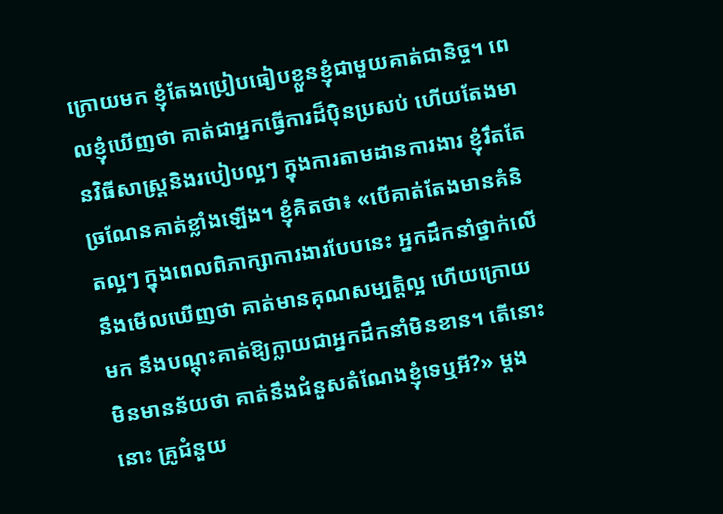ក្រោយមក ខ្ញុំតែងប្រៀបធៀបខ្លួនខ្ញុំជាមួយគាត់ជានិច្ច។ ពេលខ្ញុំឃើញថា គាត់ជាអ្នកធ្វើការដ៏ប៉ិនប្រសប់ ហើយតែងមានវិធីសាស្ត្រនិងរបៀបល្អៗ ក្នុងការតាមដានការងារ ខ្ញុំរឹតតែច្រណែនគាត់ខ្លាំងឡើង។ ខ្ញុំគិតថា៖ «បើគាត់តែងមានគំនិតល្អៗ ក្នុងពេលពិភាក្សាការងារបែបនេះ អ្នកដឹកនាំថ្នាក់លើនឹងមើលឃើញថា គាត់មានគុណសម្បត្តិល្អ ហើយក្រោយមក នឹងបណ្ដុះគាត់ឱ្យក្លាយជាអ្នកដឹកនាំមិនខាន។ តើនោះមិនមានន័យថា គាត់នឹងជំនួសតំណែងខ្ញុំទេឬអី?» ម្ដងនោះ គ្រូជំនួយ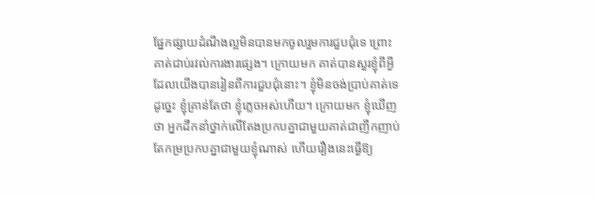ផ្នែកផ្សាយដំណឹងល្អមិនបានមកចូលរួមការជួបជុំទេ ព្រោះគាត់ជាប់រវល់ការងារផ្សេង។ ក្រោយមក គាត់បានសួរខ្ញុំពីអ្វីដែលយើងបានរៀនពីការជួបជុំនោះ។ ខ្ញុំមិនចង់ប្រាប់គាត់ទេ ដូច្នេះ ខ្ញុំគ្រាន់តែថា ខ្ញុំភ្លេចអស់ហើយ។ ក្រោយមក ខ្ញុំឃើញថា អ្នកដឹកនាំថ្នាក់លើតែងប្រកបគ្នាជាមួយគាត់ជាញឹកញាប់ តែកម្រប្រកបគ្នាជាមួយខ្ញុំណាស់ ហើយរឿងនេះធ្វើឱ្យ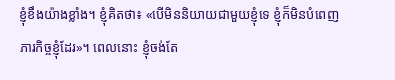ខ្ញុំខឹងយ៉ាងខ្លាំង។ ខ្ញុំគិតថា៖ «បើមិននិយាយជាមួយខ្ញុំទេ ខ្ញុំក៏មិនបំពេញភារកិច្ចខ្ញុំដែរ»។ ពេលនោះ ខ្ញុំចង់តែ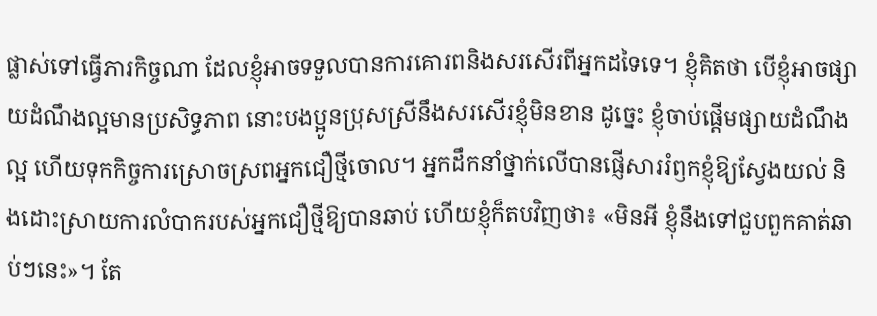ផ្លាស់ទៅធ្វើភារកិច្ចណា ដែលខ្ញុំអាចទទួលបានការគោរពនិងសរសើរពីអ្នកដទៃទេ។ ខ្ញុំគិតថា បើខ្ញុំអាចផ្សាយដំណឹងល្អមានប្រសិទ្ធភាព នោះបងប្អូនប្រុសស្រីនឹងសរសើរខ្ញុំមិនខាន ដូច្នេះ ខ្ញុំចាប់ផ្ដើមផ្សាយដំណឹងល្អ ហើយទុកកិច្ចការស្រោចស្រពអ្នកជឿថ្មីចោល។ អ្នកដឹកនាំថ្នាក់លើបានផ្ញើសាររំឭកខ្ញុំឱ្យស្វែងយល់ និងដោះស្រាយការលំបាករបស់អ្នកជឿថ្មីឱ្យបានឆាប់ ហើយខ្ញុំក៏តបវិញថា៖ «មិនអី ខ្ញុំនឹងទៅជួបពួកគាត់ឆាប់ៗនេះ»។ តែ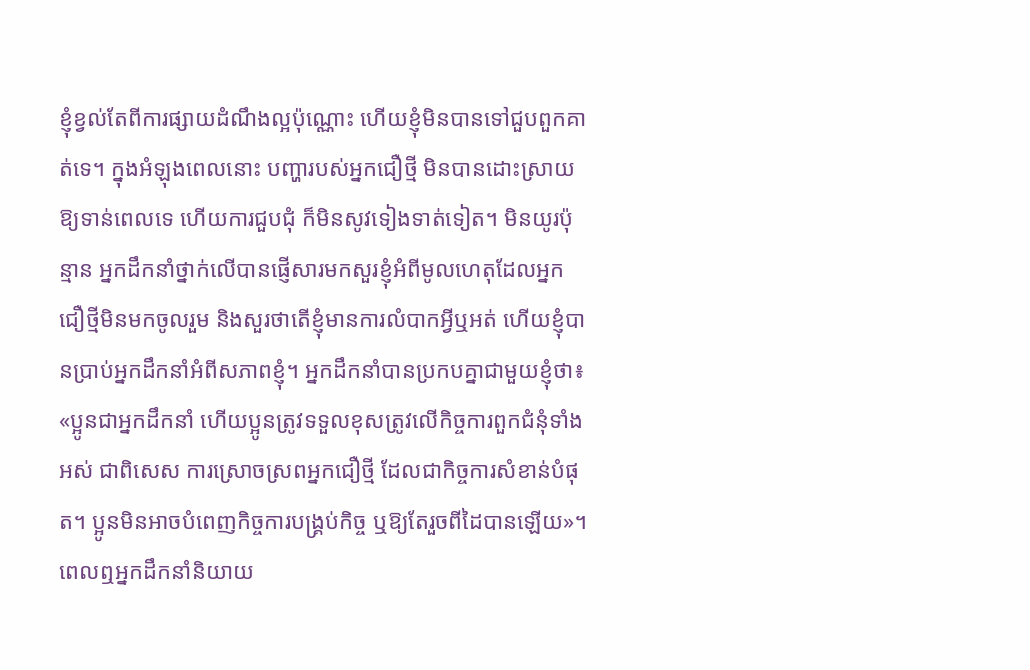ខ្ញុំខ្វល់តែពីការផ្សាយដំណឹងល្អប៉ុណ្ណោះ ហើយខ្ញុំមិនបានទៅជួបពួកគាត់ទេ។ ក្នុងអំឡុងពេលនោះ បញ្ហារបស់អ្នកជឿថ្មី មិនបានដោះស្រាយឱ្យទាន់ពេលទេ ហើយការជួបជុំ ក៏មិនសូវទៀងទាត់ទៀត។ មិនយូរប៉ុន្មាន អ្នកដឹកនាំថ្នាក់លើបានផ្ញើសារមកសួរខ្ញុំអំពីមូលហេតុដែលអ្នកជឿថ្មីមិនមកចូលរួម និងសួរថាតើខ្ញុំមានការលំបាកអ្វីឬអត់ ហើយខ្ញុំបានប្រាប់អ្នកដឹកនាំអំពីសភាពខ្ញុំ។ អ្នកដឹកនាំបានប្រកបគ្នាជាមួយខ្ញុំថា៖ «ប្អូនជាអ្នកដឹកនាំ ហើយប្អូនត្រូវទទួលខុសត្រូវលើកិច្ចការពួកជំនុំទាំងអស់ ជាពិសេស ការស្រោចស្រពអ្នកជឿថ្មី ដែលជាកិច្ចការសំខាន់បំផុត។ ប្អូនមិនអាចបំពេញកិច្ចការបង្គ្រប់កិច្ច ឬឱ្យតែរួចពីដៃបានឡើយ»។ ពេលឮអ្នកដឹកនាំនិយាយ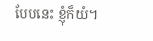បែបនេះ ខ្ញុំក៏យំ។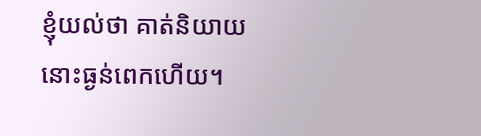ខ្ញុំយល់ថា គាត់និយាយនោះធ្ងន់ពេកហើយ។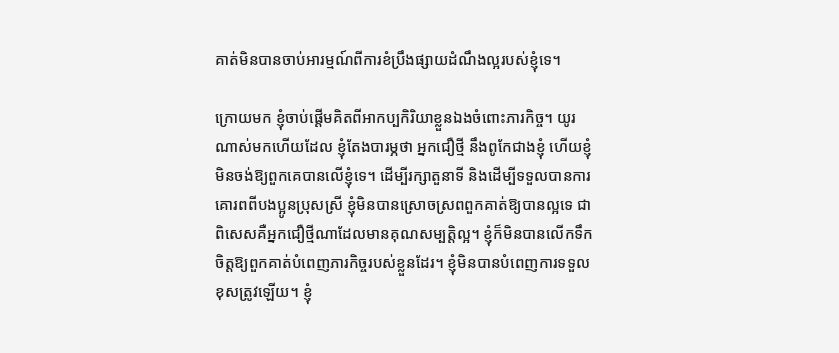គាត់មិនបានចាប់អារម្មណ៍ពីការខំប្រឹងផ្សាយដំណឹងល្អរបស់ខ្ញុំទេ។

ក្រោយមក ខ្ញុំចាប់ផ្ដើមគិតពីអាកប្បកិរិយាខ្លួនឯងចំពោះភារកិច្ច។ យូរណាស់មកហើយដែល ខ្ញុំតែងបារម្ភថា អ្នកជឿថ្មី នឹងពូកែជាងខ្ញុំ ហើយខ្ញុំមិនចង់ឱ្យពួកគេបានលើខ្ញុំទេ។ ដើម្បីរក្សាតួនាទី និងដើម្បីទទួលបានការគោរពពីបងប្អូនប្រុសស្រី ខ្ញុំមិនបានស្រោចស្រពពួកគាត់ឱ្យបានល្អទេ ជាពិសេសគឺអ្នកជឿថ្មីណាដែលមានគុណសម្បត្តិល្អ។ ខ្ញុំក៏មិនបានលើកទឹកចិត្តឱ្យពួកគាត់បំពេញភារកិច្ចរបស់ខ្លួនដែរ។ ខ្ញុំមិនបានបំពេញការទទួលខុសត្រូវឡើយ។ ខ្ញុំ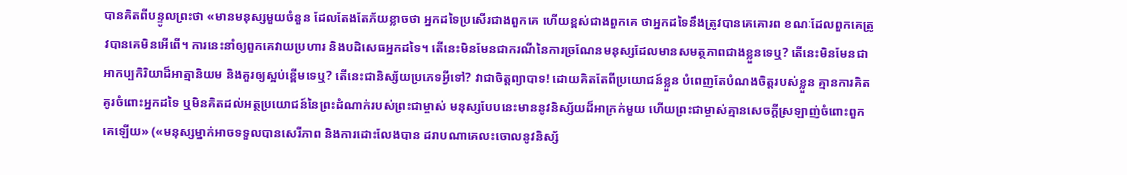បានគិតពីបន្ទូលព្រះថា «មានមនុស្សមួយចំនួន ដែលតែងតែភ័យខ្លាចថា អ្នកដទៃប្រសើរជាងពួកគេ ហើយខ្ពស់ជាងពួកគេ ថាអ្នកដទៃនឹងត្រូវបានគេគោរព ខណៈដែលពួកគេត្រូវបានគេមិនអើពើ។ ការនេះនាំឲ្យពួកគេវាយប្រហារ និងបដិសេធអ្នកដទៃ។ តើនេះមិនមែនជាករណីនៃការច្រណែនមនុស្សដែលមានសមត្ថភាពជាងខ្លួនទេឬ? តើនេះមិនមែនជាអាកប្បកិរិយាដ៏អាត្មានិយម និងគួរឲ្យស្អប់ខ្ពើមទេឬ? តើនេះជានិស្ស័យប្រភេទអ្វីទៅ? វាជាចិត្តព្យាបាទ! ដោយគិតតែពីប្រយោជន៍ខ្លួន បំពេញតែបំណងចិត្តរបស់ខ្លួន គ្មានការគិតគូរចំពោះអ្នកដទៃ ឬមិនគិតដល់អត្ថប្រយោជន៍នៃព្រះដំណាក់របស់ព្រះជាម្ចាស់ មនុស្សបែបនេះមាននូវនិស្ស័យដ៏អាក្រក់មួយ ហើយព្រះជាម្ចាស់គ្មានសេចក្តីស្រឡាញ់ចំពោះពួកគេឡើយ» («មនុស្សម្នាក់អាចទទួលបានសេរីភាព និងការដោះលែងបាន ដរាបណាគេលះចោលនូវនិស្ស័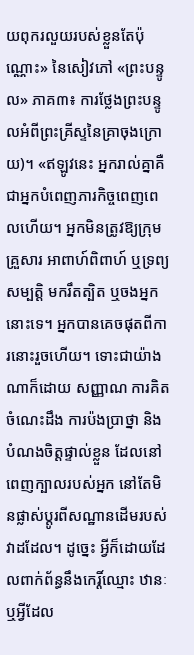យពុករលួយរបស់ខ្លួនតែប៉ុណ្ណោះ» នៃសៀវភៅ «ព្រះបន្ទូល» ភាគ៣៖ ការថ្លែងព្រះបន្ទូលអំពីព្រះគ្រីស្ទនៃគ្រាចុងក្រោយ)។ «ឥឡូវនេះ អ្នករាល់គ្នាគឺជាអ្នកបំពេញភារកិច្ចពេញពេលហើយ។ អ្នកមិនត្រូវឱ្យក្រុមគ្រួសារ អាពាហ៍ពិពាហ៍ ឬទ្រព្យសម្បត្តិ មករឹតត្បិត ឬចងអ្នកនោះទេ។ អ្នកបានគេចផុតពីការនោះរួចហើយ។ ទោះជាយ៉ាងណាក៏ដោយ សញ្ញាណ ការគិត ចំណេះដឹង ការប៉ងប្រាថ្នា និងបំណងចិត្តផ្ទាល់ខ្លួន ដែលនៅពេញក្បាលរបស់អ្នក នៅតែមិនផ្លាស់ប្ដូរពីសណ្ឋានដើមរបស់វាដដែល។ ដូច្នេះ អ្វីក៏ដោយដែលពាក់ព័ន្ធនឹងកេរ្តិ៍ឈ្មោះ ឋានៈ ឬអ្វីដែល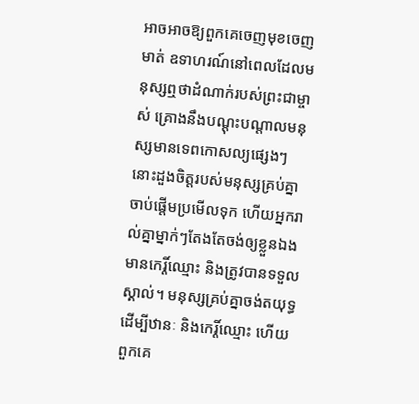អាចអាចឱ្យពួកគេចេញមុខចេញមាត់ ឧទាហរណ៍នៅពេលដែលមនុស្សឮថាដំណាក់របស់ព្រះជាម្ចាស់ គ្រោងនឹងបណ្ដុះបណ្ដាលមនុស្សមានទេពកោសល្យផ្សេងៗ នោះដួងចិត្តរបស់មនុស្សគ្រប់គ្នាចាប់ផ្ដើមប្រមើលទុក ហើយអ្នករាល់គ្នាម្នាក់ៗតែងតែចង់ឲ្យខ្លួនឯងមានកេរ្តិ៍ឈ្មោះ និងត្រូវបានទទួលស្គាល់។ មនុស្សគ្រប់គ្នាចង់តយុទ្ធដើម្បីឋានៈ និងកេរ្តិ៍ឈ្មោះ ហើយពួកគេ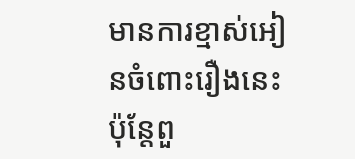មានការខ្មាស់អៀនចំពោះរឿងនេះ ប៉ុន្តែពួ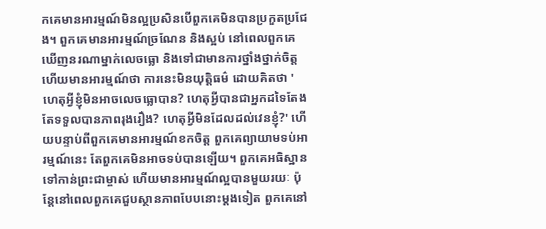កគេមានអារម្មណ៍មិនល្អប្រសិនបើពួកគេមិនបានប្រកួតប្រជែង។ ពួកគេមានអារម្មណ៍ច្រណែន និងស្អប់ នៅពេលពួកគេឃើញនរណាម្នាក់លេចធ្លោ និងទៅជាមានការថ្នាំងថ្នាក់ចិត្ត ហើយមានអារម្មណ៍ថា ការនេះមិនយុត្តិធម៌ ដោយគិតថា 'ហេតុអ្វីខ្ញុំមិនអាចលេចធ្លោបាន? ហេតុអ្វីបានជាអ្នកដទៃតែងតែទទួលបានភាពរុងរឿង? ហេតុអ្វីមិនដែលដល់វេនខ្ញុំ?' ហើយបន្ទាប់ពីពួកគេមានអារម្មណ៍ខកចិត្ត ពួកគេព្យាយាមទប់អារម្មណ៍នេះ តែពួកគេមិនអាចទប់បានឡើយ។ ពួកគេអធិស្ឋានទៅកាន់ព្រះជាម្ចាស់ ហើយមានអារម្មណ៍ល្អបានមួយរយៈ ប៉ុន្តែនៅពេលពួកគេជួបស្ថានភាពបែបនោះម្ដងទៀត ពួកគេនៅ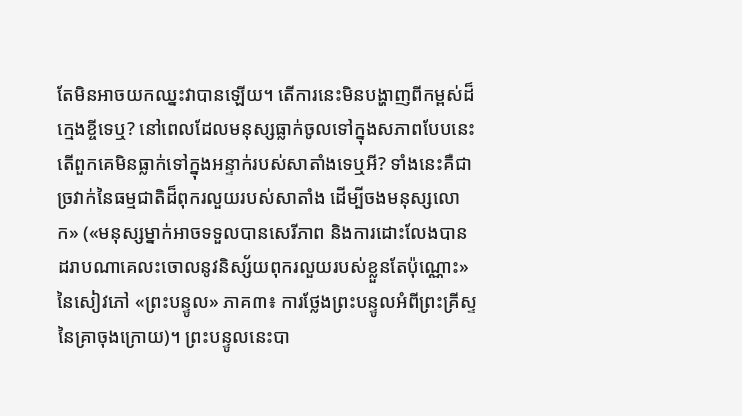តែមិនអាចយកឈ្នះវាបានឡើយ។ តើការនេះមិនបង្ហាញពីកម្ពស់ដ៏ក្មេងខ្ចីទេឬ? នៅពេលដែលមនុស្សធ្លាក់ចូលទៅក្នុងសភាពបែបនេះ តើពួកគេមិនធ្លាក់ទៅក្នុងអន្ទាក់របស់សាតាំងទេឬអី? ទាំងនេះគឺជាច្រវាក់នៃធម្មជាតិដ៏ពុករលួយរបស់សាតាំង ដើម្បីចងមនុស្សលោក» («មនុស្សម្នាក់អាចទទួលបានសេរីភាព និងការដោះលែងបាន ដរាបណាគេលះចោលនូវនិស្ស័យពុករលួយរបស់ខ្លួនតែប៉ុណ្ណោះ» នៃសៀវភៅ «ព្រះបន្ទូល» ភាគ៣៖ ការថ្លែងព្រះបន្ទូលអំពីព្រះគ្រីស្ទនៃគ្រាចុងក្រោយ)។ ព្រះបន្ទូលនេះបា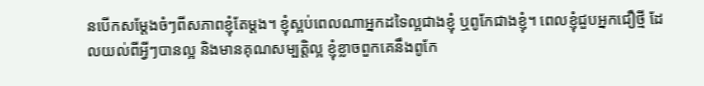នបើកសម្ដែងចំៗពីសភាពខ្ញុំតែម្ដង។ ខ្ញុំស្អប់ពេលណាអ្នកដទៃល្អជាងខ្ញុំ ឬពូកែជាងខ្ញុំ។ ពេលខ្ញុំជួបអ្នកជឿថ្មី ដែលយល់ពីអ្វីៗបានល្អ និងមានគុណសម្បត្តិល្អ ខ្ញុំខ្លាចពួកគេនឹងពូកែ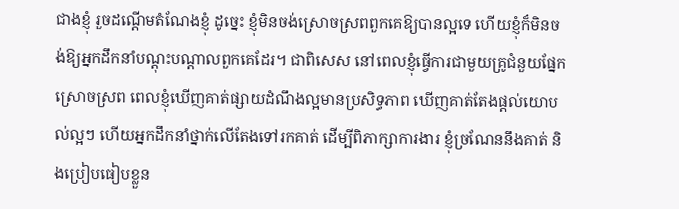ជាងខ្ញុំ រួចដណ្ដើមតំណែងខ្ញុំ ដូច្នេះ ខ្ញុំមិនចង់ស្រោចស្រពពួកគេឱ្យបានល្អទេ ហើយខ្ញុំក៏មិនចង់ឱ្យអ្នកដឹកនាំបណ្ដុះបណ្ដាលពួកគេដែរ។ ជាពិសេស នៅពេលខ្ញុំធ្វើការជាមួយគ្រូជំនួយផ្នែកស្រោចស្រព ពេលខ្ញុំឃើញគាត់ផ្សាយដំណឹងល្អមានប្រសិទ្ធភាព ឃើញគាត់តែងផ្ដល់យោបល់ល្អៗ ហើយអ្នកដឹកនាំថ្នាក់លើតែងទៅរកគាត់ ដើម្បីពិភាក្សាការងារ ខ្ញុំច្រណែននឹងគាត់ និងប្រៀបធៀបខ្លួន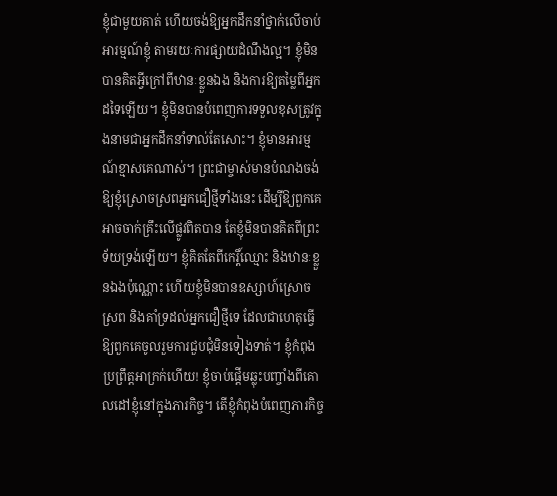ខ្ញុំជាមួយគាត់ ហើយចង់ឱ្យអ្នកដឹកនាំថ្នាក់លើចាប់អារម្មណ៍ខ្ញុំ តាមរយៈការផ្សាយដំណឹងល្អ។ ខ្ញុំមិនបានគិតអ្វីក្រៅពីឋានៈខ្លួនឯង និងការឱ្យតម្លៃពីអ្នកដទៃឡើយ។ ខ្ញុំមិនបានបំពេញការទទួលខុសត្រូវក្នុងនាមជាអ្នកដឹកនាំទាល់តែសោះ។ ខ្ញុំមានអារម្មណ៍ខ្មាសគេណាស់។ ព្រះជាម្ចាស់មានបំណងចង់ឱ្យខ្ញុំស្រោចស្រពអ្នកជឿថ្មីទាំងនេះ ដើម្បីឱ្យពួកគេអាចចាក់គ្រឹះលើផ្លូវពិតបាន តែខ្ញុំមិនបានគិតពីព្រះទ័យទ្រង់ឡើយ។ ខ្ញុំគិតតែពីកេរ្តិ៍ឈ្មោះ និងឋានៈខ្លួនឯងប៉ុណ្ណោះ ហើយខ្ញុំមិនបានឧស្សាហ៍ស្រោចស្រព និងគាំទ្រដល់អ្នកជឿថ្មីទេ ដែលជាហេតុធ្វើឱ្យពួកគេចូលរួមការជួបជុំមិនទៀងទាត់។ ខ្ញុំកំពុងប្រព្រឹត្តអាក្រក់ហើយ! ខ្ញុំចាប់ផ្ដើមឆ្លុះបញ្ចាំងពីគោលដៅខ្ញុំនៅក្នុងភារកិច្ច។ តើខ្ញុំកំពុងបំពេញភារកិច្ច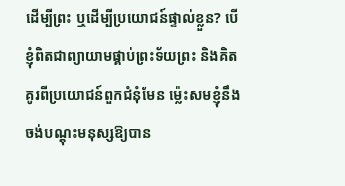ដើម្បីព្រះ ឬដើម្បីប្រយោជន៍ផ្ទាល់ខ្លួន? បើខ្ញុំពិតជាព្យាយាមផ្គាប់ព្រះទ័យព្រះ និងគិតគូរពីប្រយោជន៍ពួកជំនុំមែន ម្ល៉េះសមខ្ញុំនឹងចង់បណ្ដុះមនុស្សឱ្យបាន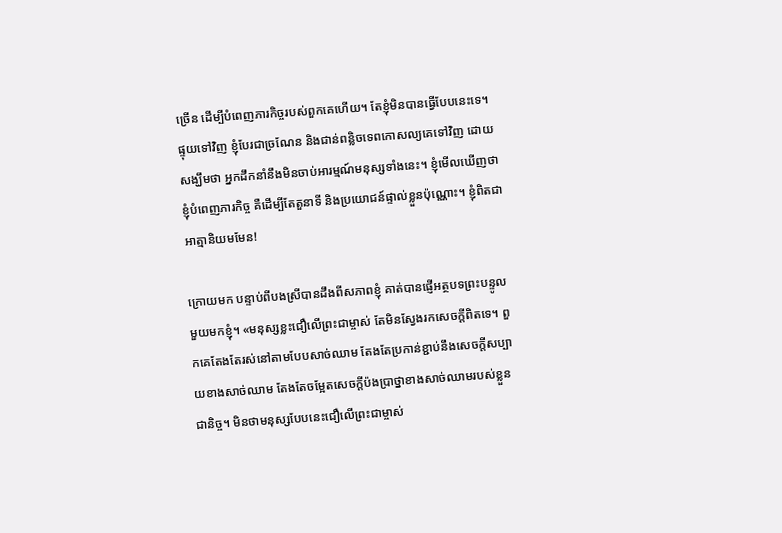ច្រើន ដើម្បីបំពេញភារកិច្ចរបស់ពួកគេហើយ។ តែខ្ញុំមិនបានធ្វើបែបនេះទេ។ ផ្ទុយទៅវិញ ខ្ញុំបែរជាច្រណែន និងជាន់ពន្លិចទេពកោសល្យគេទៅវិញ ដោយសង្ឃឹមថា អ្នកដឹកនាំនឹងមិនចាប់អារម្មណ៍មនុស្សទាំងនេះ។ ខ្ញុំមើលឃើញថា ខ្ញុំបំពេញភារកិច្ច គឺដើម្បីតែតួនាទី និងប្រយោជន៍ផ្ទាល់ខ្លួនប៉ុណ្ណោះ។ ខ្ញុំពិតជាអាត្មានិយមមែន!

ក្រោយមក បន្ទាប់ពីបងស្រីបានដឹងពីសភាពខ្ញុំ គាត់បានផ្ញើអត្ថបទព្រះបន្ទូលមួយមកខ្ញុំ។ «មនុស្សខ្លះជឿលើព្រះជាម្ចាស់ តែមិនស្វែងរកសេចក្តីពិតទេ។ ពួកគេតែងតែរស់នៅតាមបែបសាច់ឈាម តែងតែប្រកាន់ខ្ជាប់នឹងសេចក្តីសប្បាយខាងសាច់ឈាម តែងតែចម្អែតសេចក្តីប៉ងប្រាថ្នាខាងសាច់ឈាមរបស់ខ្លួនជានិច្ច។ មិនថាមនុស្សបែបនេះជឿលើព្រះជាម្ចាស់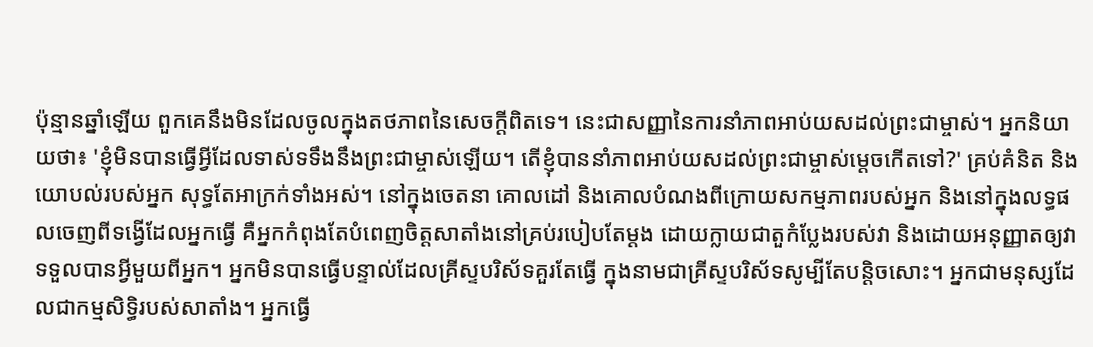ប៉ុន្មានឆ្នាំឡើយ ពួកគេនឹងមិនដែលចូលក្នុងតថភាពនៃសេចក្តីពិតទេ។ នេះជាសញ្ញានៃការនាំភាពអាប់យសដល់ព្រះជាម្ចាស់។ អ្នកនិយាយថា៖ 'ខ្ញុំមិនបានធ្វើអ្វីដែលទាស់ទទឹងនឹងព្រះជាម្ចាស់ឡើយ។ តើខ្ញុំបាននាំភាពអាប់យសដល់ព្រះជាម្ចាស់ម្ដេចកើតទៅ?' គ្រប់គំនិត និងយោបល់របស់អ្នក សុទ្ធតែអាក្រក់ទាំងអស់។ នៅក្នុងចេតនា គោលដៅ និងគោលបំណងពីក្រោយសកម្មភាពរបស់អ្នក និងនៅក្នុងលទ្ធផលចេញពីទង្វើដែលអ្នកធ្វើ គឺអ្នកកំពុងតែបំពេញចិត្តសាតាំងនៅគ្រប់របៀបតែម្ដង ដោយក្លាយជាតួកំប្លែងរបស់វា និងដោយអនុញ្ញាតឲ្យវាទទួលបានអ្វីមួយពីអ្នក។ អ្នកមិនបានធ្វើបន្ទាល់ដែលគ្រីស្ទបរិស័ទគួរតែធ្វើ ក្នុងនាមជាគ្រីស្ទបរិស័ទសូម្បីតែបន្ដិចសោះ។ អ្នកជាមនុស្សដែលជាកម្មសិទ្ធិរបស់សាតាំង។ អ្នកធ្វើ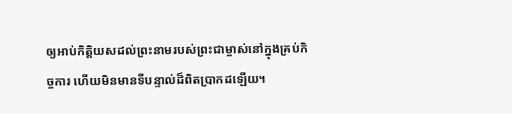ឲ្យអាប់កិត្តិយសដល់ព្រះនាមរបស់ព្រះជាម្ចាស់នៅក្នុងគ្រប់កិច្ចការ ហើយមិនមានទីបន្ទាល់ដ៏ពិតប្រាកដឡើយ។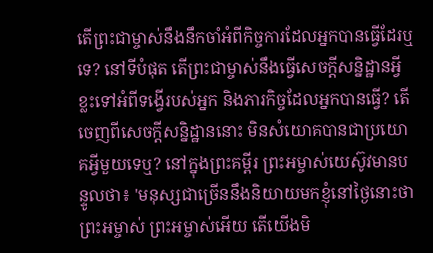តើព្រះជាម្ចាស់នឹងនឹកចាំអំពីកិច្ចការដែលអ្នកបានធ្វើដែរឬទេ? នៅទីបំផុត តើព្រះជាម្ចាស់នឹងធ្វើសេចក្ដីសន្និដ្ឋានអ្វីខ្លះទៅអំពីទង្វើរបស់អ្នក និងភារកិច្ចដែលអ្នកបានធ្វើ? តើចេញពីសេចក្តីសន្និដ្ឋាននោះ មិនសំយោគបានជាប្រយោគអ្វីមួយទេឬ? នៅក្នុងព្រះគម្ពីរ ព្រះអម្ចាស់យេស៊ូវមានបន្ទូលថា៖ 'មនុស្សជាច្រើននឹងនិយាយមកខ្ញុំនៅថ្ងៃនោះថា ព្រះអម្ចាស់ ព្រះអម្ចាស់អើយ តើយើងមិ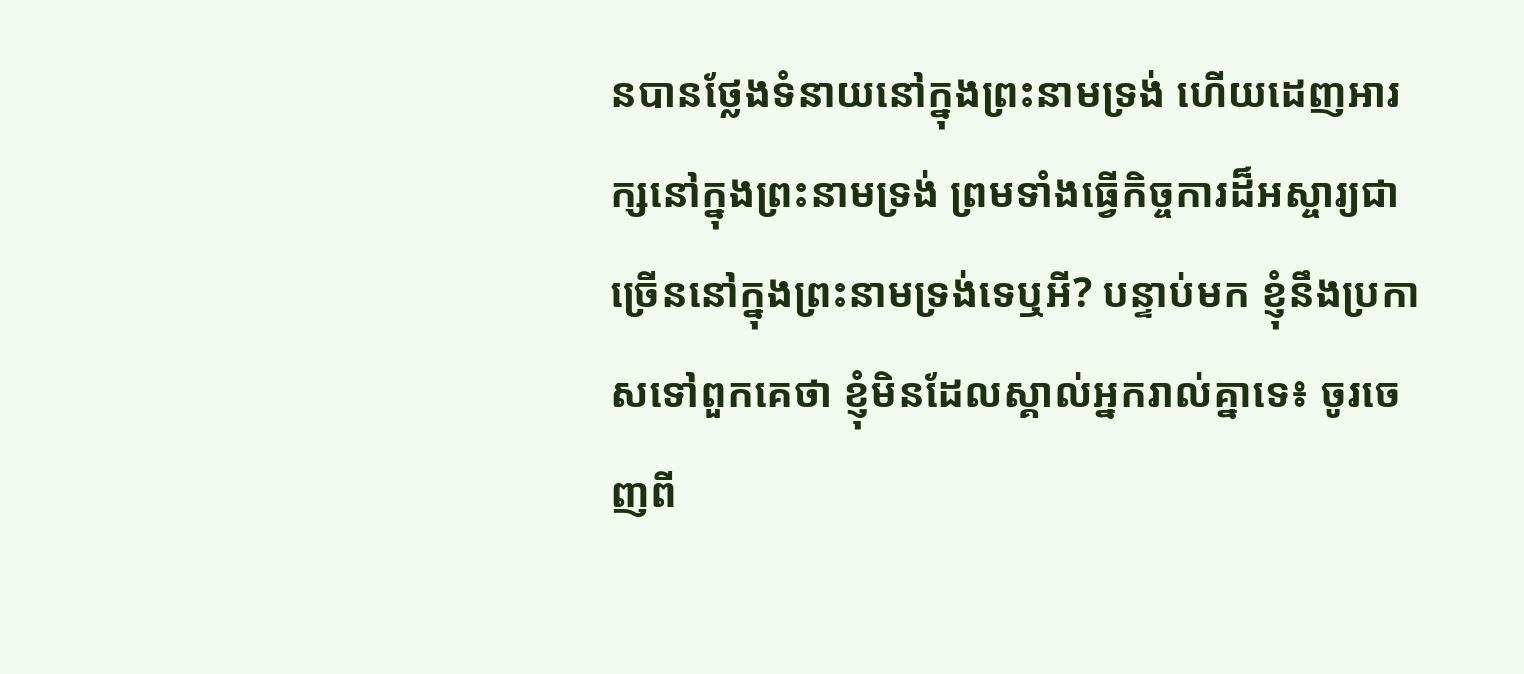នបានថ្លែងទំនាយនៅក្នុងព្រះនាមទ្រង់ ហើយដេញអារក្សនៅក្នុងព្រះនាមទ្រង់ ព្រមទាំងធ្វើកិច្ចការដ៏អស្ចារ្យជាច្រើននៅក្នុងព្រះនាមទ្រង់ទេឬអី? បន្ទាប់មក ខ្ញុំនឹងប្រកាសទៅពួកគេថា ខ្ញុំមិនដែលស្គាល់អ្នករាល់គ្នាទេ៖ ចូរចេញពី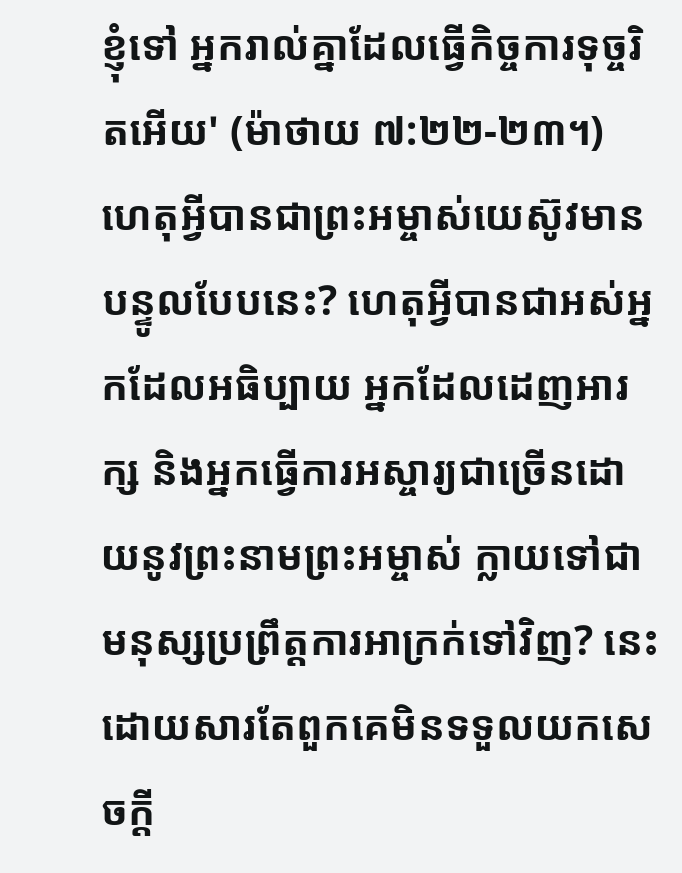ខ្ញុំទៅ អ្នករាល់គ្នាដែលធ្វើកិច្ចការទុច្ចរិតអើយ' (ម៉ាថាយ ៧:២២-២៣។) ហេតុអ្វីបានជាព្រះអម្ចាស់យេស៊ូវមានបន្ទូលបែបនេះ? ហេតុអ្វីបានជាអស់អ្នកដែលអធិប្បាយ អ្នកដែលដេញអារក្ស និងអ្នកធ្វើការអស្ចារ្យជាច្រើនដោយនូវព្រះនាមព្រះអម្ចាស់ ក្លាយទៅជាមនុស្សប្រព្រឹត្តការអាក្រក់ទៅវិញ? នេះដោយសារតែពួកគេមិនទទួលយកសេចក្តី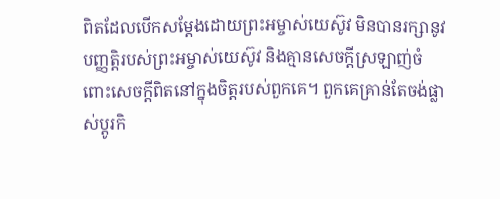ពិតដែលបើកសម្តែងដោយព្រះអម្ចាស់យេស៊ូវ មិនបានរក្សានូវបញ្ញត្តិរបស់ព្រះអម្ចាស់យេស៊ូវ និងគ្មានសេចក្តីស្រឡាញ់ចំពោះសេចក្តីពិតនៅក្នុងចិត្តរបស់ពួកគេ។ ពួកគេគ្រាន់តែចង់ផ្លាស់ប្តូរកិ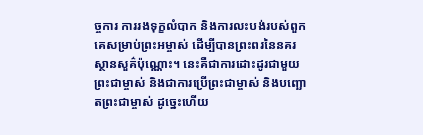ច្ចការ ការរងទុក្ខលំបាក និងការលះបង់របស់ពួកគេសម្រាប់ព្រះអម្ចាស់ ដើម្បីបានព្រះពរនៃនគរស្ថានសួគ៌ប៉ុណ្ណោះ។ នេះគឺជាការដោះដូរជាមួយព្រះជាម្ចាស់ និងជាការប្រើព្រះជាម្ចាស់ និងបញ្ឆោតព្រះជាម្ចាស់ ដូច្នេះហើយ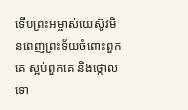ទើបព្រះអម្ចាស់យេស៊ូវមិនពេញព្រះទ័យចំពោះពួកគេ ស្អប់ពួកគេ និងថ្កោលទោ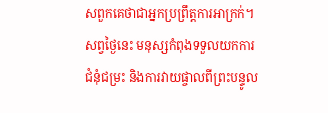សពួកគេថាជាអ្នកប្រព្រឹត្តការអាក្រក់។ សព្វថ្ងៃនេះ មនុស្សកំពុងទទួលយកការជំនុំជម្រះ និងការវាយផ្ចាលពីព្រះបន្ទូល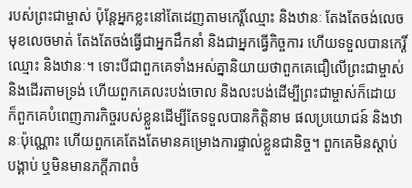របស់ព្រះជាម្ចាស់ ប៉ុន្តែអ្នកខ្លះនៅតែដេញតាមកេរ្តិ៍ឈ្មោះ និងឋានៈ តែងតែចង់លេចមុខលេចមាត់ តែងតែចង់ធ្វើជាអ្នកដឹកនាំ និងជាអ្នកធ្វើកិច្ចការ ហើយទទួលបានកេរ្តិ៍ឈ្មោះ និងឋានៈ។ ទោះបីជាពួកគេទាំងអស់គ្នានិយាយថាពួកគេជឿលើព្រះជាម្ចាស់ និងដើរតាមទ្រង់ ហើយពួកគេលះបង់ចោល និងលះបង់ដើម្បីព្រះជាម្ចាស់ក៏ដោយ ក៏ពួកគេបំពេញភារកិច្ចរបស់ខ្លួនដើម្បីតែទទួលបានកិត្តិនាម ផលប្រយោជន៍ និងឋានៈប៉ុណ្ណោះ ហើយពួកគេតែងតែមានគម្រោងការផ្ទាល់ខ្លួនជានិច្ច។ ពួកគេមិនស្តាប់បង្គាប់ ឬមិនមានភក្ដីភាពចំ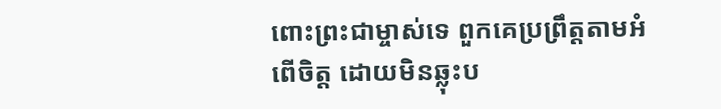ពោះព្រះជាម្ចាស់ទេ ពួកគេប្រព្រឹត្តតាមអំពើចិត្ត ដោយមិនឆ្លុះប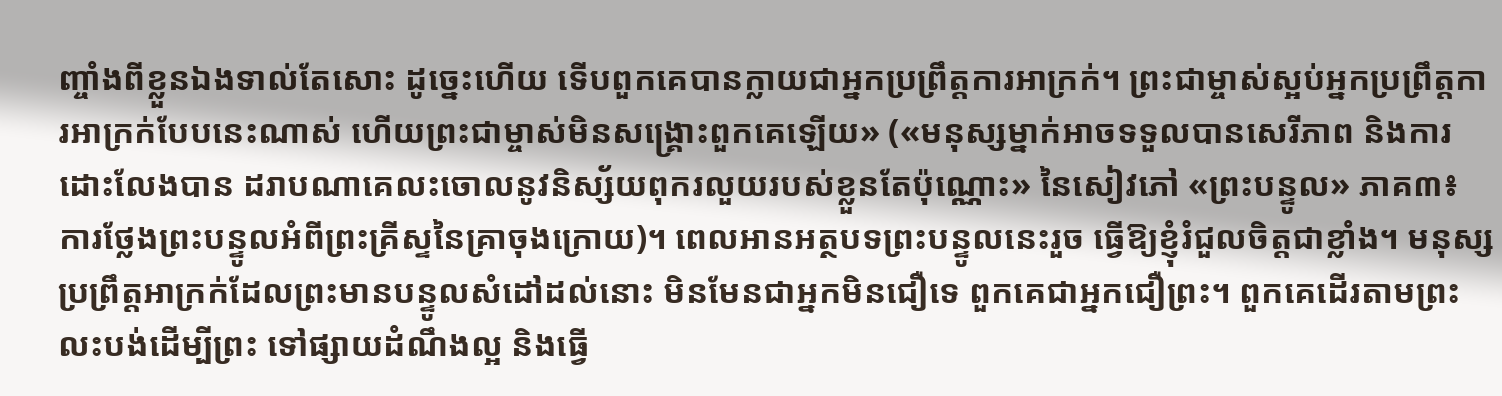ញ្ចាំងពីខ្លួនឯងទាល់តែសោះ ដូច្នេះហើយ ទើបពួកគេបានក្លាយជាអ្នកប្រព្រឹត្តការអាក្រក់។ ព្រះជាម្ចាស់ស្អប់អ្នកប្រព្រឹត្តការអាក្រក់បែបនេះណាស់ ហើយព្រះជាម្ចាស់មិនសង្គ្រោះពួកគេឡើយ» («មនុស្សម្នាក់អាចទទួលបានសេរីភាព និងការដោះលែងបាន ដរាបណាគេលះចោលនូវនិស្ស័យពុករលួយរបស់ខ្លួនតែប៉ុណ្ណោះ» នៃសៀវភៅ «ព្រះបន្ទូល» ភាគ៣៖ ការថ្លែងព្រះបន្ទូលអំពីព្រះគ្រីស្ទនៃគ្រាចុងក្រោយ)។ ពេលអានអត្ថបទព្រះបន្ទូលនេះរួច ធ្វើឱ្យខ្ញុំរំជួលចិត្តជាខ្លាំង។ មនុស្សប្រព្រឹត្តអាក្រក់ដែលព្រះមានបន្ទូលសំដៅដល់នោះ មិនមែនជាអ្នកមិនជឿទេ ពួកគេជាអ្នកជឿព្រះ។ ពួកគេដើរតាមព្រះ លះបង់ដើម្បីព្រះ ទៅផ្សាយដំណឹងល្អ និងធ្វើ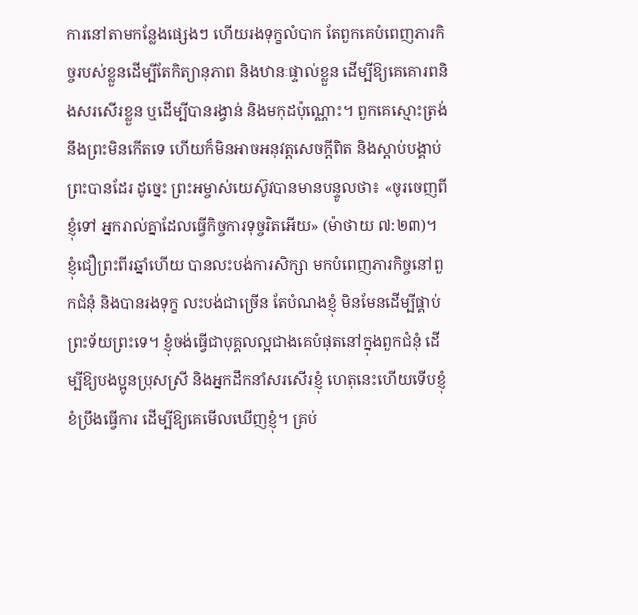ការនៅតាមកន្លែងផ្សេងៗ ហើយរងទុក្ខលំបាក តែពួកគេបំពេញភារកិច្ចរបស់ខ្លួនដើម្បីតែកិត្យានុភាព និងឋានៈផ្ទាល់ខ្លួន ដើម្បីឱ្យគេគោរពនិងសរសើរខ្លួន ឬដើម្បីបានរង្វាន់ និងមកុដប៉ុណ្ណោះ។ ពួកគេស្មោះត្រង់នឹងព្រះមិនកើតទេ ហើយក៏មិនអាចអនុវត្តសេចក្តីពិត និងស្ដាប់បង្គាប់ព្រះបានដែរ ដូច្នេះ ព្រះអម្ចាស់យេស៊ូវបានមានបន្ទូលថា៖ «ចូរចេញពីខ្ញុំទៅ អ្នករាល់គ្នាដែលធ្វើកិច្ចការទុច្ចរិតអើយ» (ម៉ាថាយ ៧:២៣)។ ខ្ញុំជឿព្រះពីរឆ្នាំហើយ បានលះបង់ការសិក្សា មកបំពេញភារកិច្ចនៅពួកជំនុំ និងបានរងទុក្ខ លះបង់ជាច្រើន តែបំណងខ្ញុំ មិនមែនដើម្បីផ្គាប់ព្រះទ័យព្រះទេ។ ខ្ញុំចង់ធ្វើជាបុគ្គលល្អជាងគេបំផុតនៅក្នុងពួកជំនុំ ដើម្បីឱ្យបងប្អូនប្រុសស្រី និងអ្នកដឹកនាំសរសើរខ្ញុំ ហេតុនេះហើយទើបខ្ញុំខំប្រឹងធ្វើការ ដើម្បីឱ្យគេមើលឃើញខ្ញុំ។ គ្រប់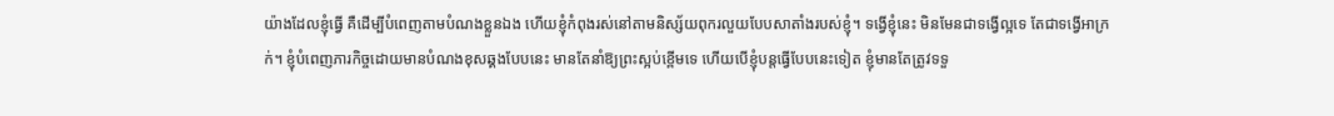យ៉ាងដែលខ្ញុំធ្វើ គឺដើម្បីបំពេញតាមបំណងខ្លួនឯង ហើយខ្ញុំកំពុងរស់នៅតាមនិស្ស័យពុករលួយបែបសាតាំងរបស់ខ្ញុំ។ ទង្វើខ្ញុំនេះ មិនមែនជាទង្វើល្អទេ តែជាទង្វើអាក្រក់។ ខ្ញុំបំពេញភារកិច្ចដោយមានបំណងខុសឆ្គងបែបនេះ មានតែនាំឱ្យព្រះស្អប់ខ្ពើមទេ ហើយបើខ្ញុំបន្តធ្វើបែបនេះទៀត ខ្ញុំមានតែត្រូវទទួ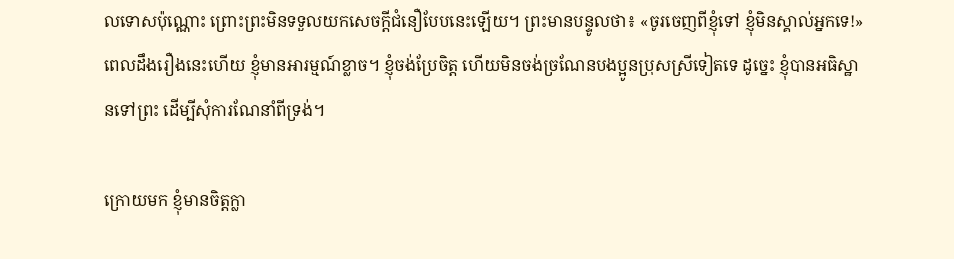លទោសប៉ុណ្ណោះ ព្រោះព្រះមិនទទួលយកសេចក្តីជំនឿបែបនេះឡើយ។ ព្រះមានបន្ទូលថា៖ «ចូរចេញពីខ្ញុំទៅ ខ្ញុំមិនស្គាល់អ្នកទេ!» ពេលដឹងរឿងនេះហើយ ខ្ញុំមានអារម្មណ៍ខ្លាច។ ខ្ញុំចង់ប្រែចិត្ត ហើយមិនចង់ច្រណែនបងប្អូនប្រុសស្រីទៀតទេ ដូច្នេះ ខ្ញុំបានអធិស្ឋានទៅព្រះ ដើម្បីសុំការណែនាំពីទ្រង់។

ក្រោយមក ខ្ញុំមានចិត្តក្លា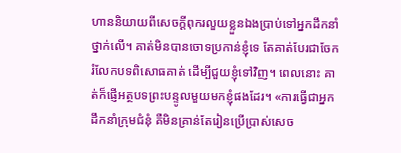ហាននិយាយពីសេចក្ដីពុករលួយខ្លួនឯងប្រាប់ទៅអ្នកដឹកនាំថ្នាក់លើ។ គាត់មិនបានចោទប្រកាន់ខ្ញុំទេ តែគាត់បែរជាចែករំលែកបទពិសោធគាត់ ដើម្បីជួយខ្ញុំទៅវិញ។ ពេលនោះ គាត់ក៏ផ្ញើអត្ថបទព្រះបន្ទូលមួយមកខ្ញុំផងដែរ។ «ការធ្វើជាអ្នកដឹកនាំក្រុមជំនុំ គឺមិនគ្រាន់តែរៀនប្រើប្រាស់សេច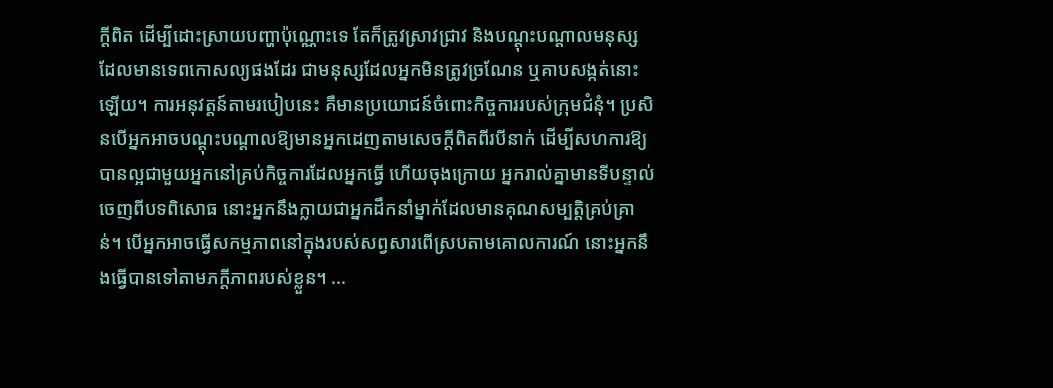ក្ដីពិត ដើម្បីដោះស្រាយបញ្ហាប៉ុណ្ណោះទេ តែក៏ត្រូវស្រាវជ្រាវ និងបណ្ដុះបណ្ដាលមនុស្សដែលមានទេពកោសល្យផងដែរ ជាមនុស្សដែលអ្នកមិនត្រូវច្រណែន ឬគាបសង្កត់នោះឡើយ។ ការអនុវត្តន៍តាមរបៀបនេះ គឺមានប្រយោជន៍ចំពោះកិច្ចការរបស់ក្រុមជំនុំ។ ប្រសិនបើអ្នកអាចបណ្ដុះបណ្ដាលឱ្យមានអ្នកដេញតាមសេចក្តីពិតពីរបីនាក់ ដើម្បីសហការឱ្យបានល្អជាមួយអ្នកនៅគ្រប់កិច្ចការដែលអ្នកធ្វើ ហើយចុងក្រោយ អ្នករាល់គ្នាមានទីបន្ទាល់ចេញពីបទពិសោធ នោះអ្នកនឹងក្លាយជាអ្នកដឹកនាំម្នាក់ដែលមានគុណសម្បត្តិគ្រប់គ្រាន់។ បើអ្នកអាចធ្វើសកម្មភាពនៅក្នុងរបស់សព្វសារពើស្របតាមគោលការណ៍ នោះអ្នកនឹងធ្វើបានទៅតាមភក្ដីភាពរបស់ខ្លួន។ ...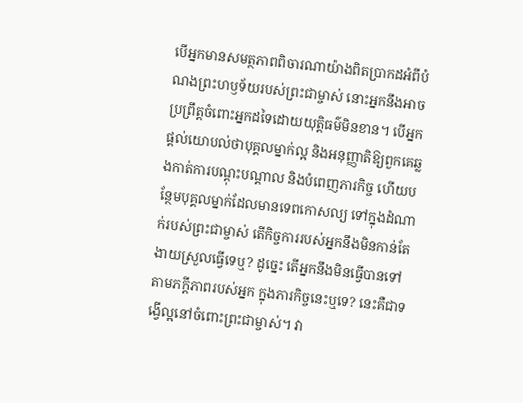បើអ្នកមានសមត្ថភាពពិចារណាយ៉ាងពិតប្រាកដអំពីបំណងព្រះហឫទ័យរបស់ព្រះជាម្ចាស់ នោះអ្នកនឹងអាចប្រព្រឹត្តចំពោះអ្នកដទៃដោយយុត្តិធម៌មិនខាន។ បើអ្នកផ្ដល់យោបល់ថាបុគ្គលម្នាក់ល្អ និងអនុញ្ញាតិឱ្យពួកគេឆ្លងកាត់ការបណ្ដុះបណ្ដាល និងបំពេញភារកិច្ច ហើយបន្ថែមបុគ្គលម្នាក់ដែលមានទេពកោសល្យ ទៅក្នុងដំណាក់របស់ព្រះជាម្ចាស់ តើកិច្ចការរបស់អ្នកនឹងមិនកាន់តែងាយស្រួលធ្វើទេឬ? ដូច្នេះ តើអ្នកនឹងមិនធ្វើបានទៅតាមភក្ដីភាពរបស់អ្នក ក្នុងភារកិច្ចនេះឬទេ? នេះគឺជាទង្វើល្អនៅចំពោះព្រះជាម្ចាស់។ វា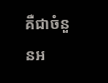គឺជាចំនួនអ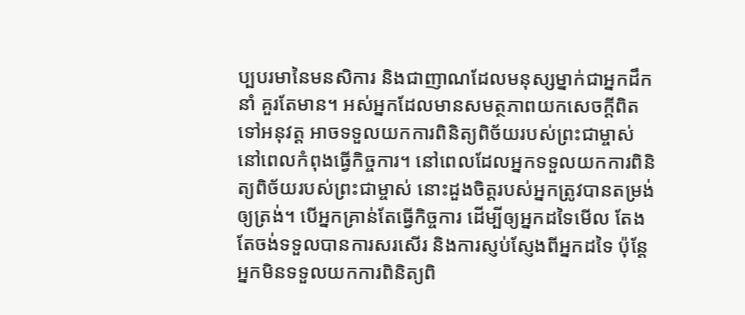ប្បបរមានៃមនសិការ និងជាញាណដែលមនុស្សម្នាក់ជាអ្នកដឹកនាំ គួរតែមាន។ អស់អ្នកដែលមានសមត្ថភាពយកសេចក្តីពិតទៅអនុវត្ត អាចទទួលយកការពិនិត្យពិច័យរបស់ព្រះជាម្ចាស់ នៅពេលកំពុងធ្វើកិច្ចការ។ នៅពេលដែលអ្នកទទួលយកការពិនិត្យពិច័យរបស់ព្រះជាម្ចាស់ នោះដួងចិត្តរបស់អ្នកត្រូវបានតម្រង់ឲ្យត្រង់។ បើអ្នកគ្រាន់តែធ្វើកិច្ចការ ដើម្បីឲ្យអ្នកដទៃមើល តែងតែចង់ទទួលបានការសរសើរ និងការស្ញប់ស្ញែងពីអ្នកដទៃ ប៉ុន្ដែអ្នកមិនទទួលយកការពិនិត្យពិ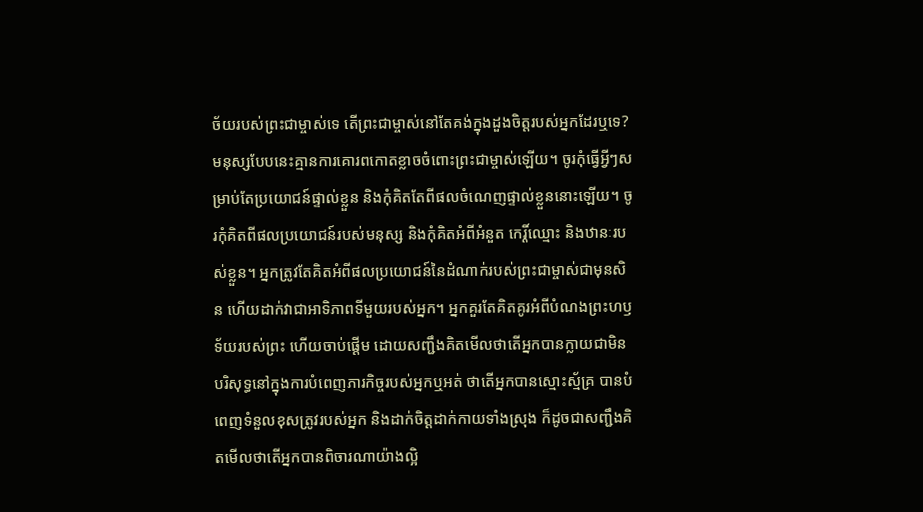ច័យរបស់ព្រះជាម្ចាស់ទេ តើព្រះជាម្ចាស់នៅតែគង់ក្នុងដួងចិត្តរបស់អ្នកដែរឬទេ? មនុស្សបែបនេះគ្មានការគោរពកោតខ្លាចចំពោះព្រះជាម្ចាស់ឡើយ។ ចូរកុំធ្វើអ្វីៗសម្រាប់តែប្រយោជន៍ផ្ទាល់ខ្លួន និងកុំគិតតែពីផលចំណេញផ្ទាល់ខ្លួននោះឡើយ។ ចូរកុំគិតពីផលប្រយោជន៍របស់មនុស្ស និងកុំគិតអំពីអំនួត កេរ្តិ៍ឈ្មោះ និងឋានៈរបស់ខ្លួន។ អ្នកត្រូវតែគិតអំពីផលប្រយោជន៍នៃដំណាក់របស់ព្រះជាម្ចាស់ជាមុនសិន ហើយដាក់វាជាអាទិភាពទីមួយរបស់អ្នក។ អ្នកគួរតែគិតគូរអំពីបំណងព្រះហឫទ័យរបស់ព្រះ ហើយចាប់ផ្ដើម ដោយសញ្ជឹងគិតមើលថាតើអ្នកបានក្លាយជាមិនបរិសុទ្ធនៅក្នុងការបំពេញភារកិច្ចរបស់អ្នកឬអត់ ថាតើអ្នកបានស្មោះស្ម័គ្រ បានបំពេញទំនួលខុសត្រូវរបស់អ្នក និងដាក់ចិត្តដាក់កាយទាំងស្រុង ក៏ដូចជាសញ្ជឹងគិតមើលថាតើអ្នកបានពិចារណាយ៉ាងល្អិ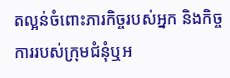តល្អន់ចំពោះភារកិច្ចរបស់អ្នក និងកិច្ចការរបស់ក្រុមជំនុំឬអ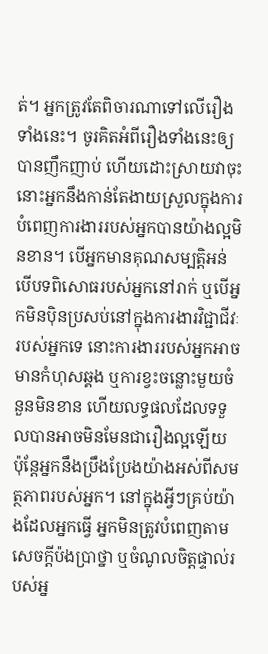ត់។ អ្នកត្រូវតែពិចារណាទៅលើរឿងទាំងនេះ។ ចូរគិតអំពីរឿងទាំងនេះឲ្យបានញឹកញាប់ ហើយដោះស្រាយវាចុះ នោះអ្នកនឹងកាន់តែងាយស្រួលក្នុងការបំពេញការងាររបស់អ្នកបានយ៉ាងល្អមិនខាន។ បើអ្នកមានគុណសម្បត្តិអន់ បើបទពិសោធរបស់អ្នកនៅរាក់ ឬបើអ្នកមិនប៉ិនប្រសប់នៅក្នុងការងារវិជ្ជាជីវៈរបស់អ្នកទេ នោះការងាររបស់អ្នកអាចមានកំហុសឆ្គង ឬការខ្វះចន្លោះមួយចំនួនមិនខាន ហើយលទ្ធផលដែលទទួលបានអាចមិនមែនជារឿងល្អឡើយ ប៉ុន្តែអ្នកនឹងប្រឹងប្រែងយ៉ាងអស់ពីសមត្ថភាពរបស់អ្នក។ នៅក្នុងអ្វីៗគ្រប់យ៉ាងដែលអ្នកធ្វើ អ្នកមិនត្រូវបំពេញតាមសេចក្តីប៉ងប្រាថ្នា ឬចំណូលចិត្តផ្ទាល់របស់អ្ន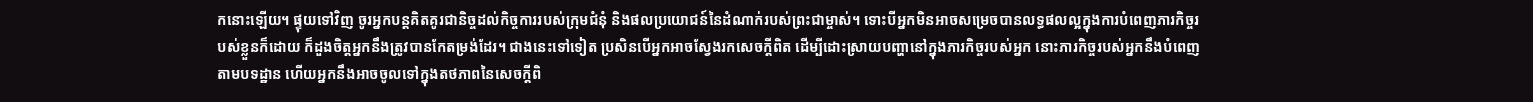កនោះឡើយ។ ផ្ទុយទៅវិញ ចូរអ្នកបន្តគិតគូរជានិច្ចដល់កិច្ចការរបស់ក្រុមជំនុំ និងផលប្រយោជន៍នៃដំណាក់របស់ព្រះជាម្ចាស់។ ទោះបីអ្នកមិនអាចសម្រេចបានលទ្ធផលល្អក្នុងការបំពេញភារកិច្ចរបស់ខ្លួនក៏ដោយ ក៏ដួងចិត្តអ្នកនឹងត្រូវបានកែតម្រង់ដែរ។ ជាងនេះទៅទៀត ប្រសិនបើអ្នកអាចស្វែងរកសេចក្តីពិត ដើម្បីដោះស្រាយបញ្ហានៅក្នុងភារកិច្ចរបស់អ្នក នោះភារកិច្ចរបស់អ្នកនឹងបំពេញតាមបទដ្ឋាន ហើយអ្នកនឹងអាចចូលទៅក្នុងតថភាពនៃសេចក្តីពិ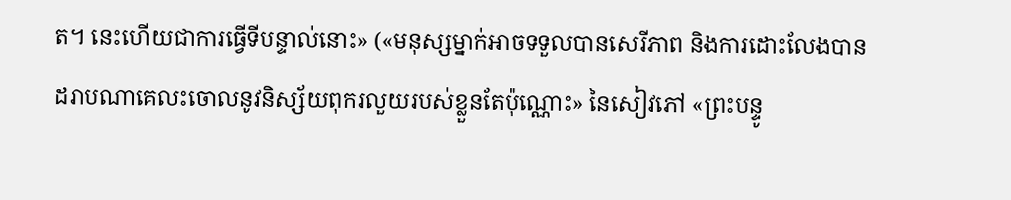ត។ នេះហើយជាការធ្វើទីបន្ទាល់នោះ» («មនុស្សម្នាក់អាចទទួលបានសេរីភាព និងការដោះលែងបាន ដរាបណាគេលះចោលនូវនិស្ស័យពុករលួយរបស់ខ្លួនតែប៉ុណ្ណោះ» នៃសៀវភៅ «ព្រះបន្ទូ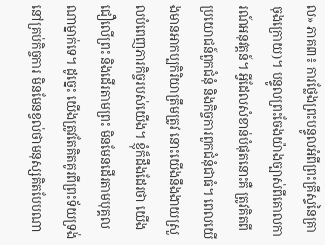ល» ភាគ៣៖ ការថ្លែងព្រះបន្ទូលអំពីព្រះគ្រីស្ទនៃគ្រាចុងក្រោយ)។ បន្ទូលព្រះចែងយ៉ាងច្បាស់ពីគោលការណ៍អនុវត្តន៍។ អ្វីដែលសំខាន់បំផុតនោះគឺ ត្រូវគិតពីប្រយោជន៍ពួកជំនុំ និងកិច្ចការពួកជំនុំជាធំ។ ពេលយើងមានអាកប្បកិរិយាត្រឹមត្រូវ នោះយើងនឹងងាយស្រួលបំពេញភារកិច្ចរបស់យើង។ ខ្ញុំក៏ដឹងដែរថា យើងជឿលើព្រះ និងដើរតាមព្រះ មិនមែនដើរតាមបុគ្គលណាម្នាក់ទេ។ ដូច្នេះ យើងត្រូវតែគិតគូរពីព្រះទ័យទ្រង់នៅគ្រប់កិច្ចការ មិនមែនខ្វល់ថាមនុស្សគិតបែបណា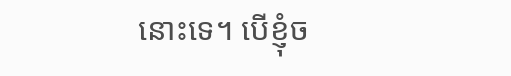នោះទេ។ បើខ្ញុំច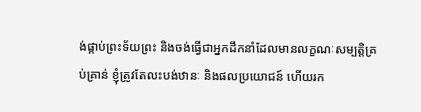ង់ផ្គាប់ព្រះទ័យព្រះ និងចង់ធ្វើជាអ្នកដឹកនាំដែលមានលក្ខណៈសម្បត្តិគ្រប់គ្រាន់ ខ្ញុំត្រូវតែលះបង់ឋានៈ និងផលប្រយោជន៍ ហើយរក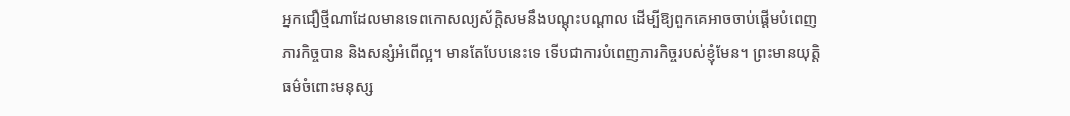អ្នកជឿថ្មីណាដែលមានទេពកោសល្យស័ក្ដិសមនឹងបណ្ដុះបណ្ដាល ដើម្បីឱ្យពួកគេអាចចាប់ផ្ដើមបំពេញភារកិច្ចបាន និងសន្សំអំពើល្អ។ មានតែបែបនេះទេ ទើបជាការបំពេញភារកិច្ចរបស់ខ្ញុំមែន។ ព្រះមានយុត្តិធម៌ចំពោះមនុស្ស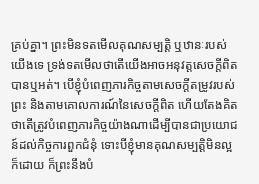គ្រប់គ្នា។ ព្រះមិនទតមើលគុណសម្បត្តិ ឬឋានៈរបស់យើងទេ ទ្រង់ទតមើលថាតើយើងអាចអនុវត្តសេចក្តីពិតបានឬអត់។ បើខ្ញុំបំពេញភារកិច្ចតាមសេចក្តីតម្រូវរបស់ព្រះ និងតាមគោលការណ៍នៃសេចក្តីពិត ហើយតែងគិតថាតើត្រូវបំពេញភារកិច្ចយ៉ាងណាដើម្បីបានជាប្រយោជន៍ដល់កិច្ចការពួកជំនុំ ទោះបីខ្ញុំមានគុណសម្បត្តិមិនល្អក៏ដោយ ក៏ព្រះនឹងបំ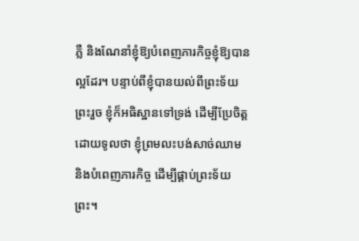ភ្លឺ និងណែនាំខ្ញុំឱ្យបំពេញភារកិច្ចខ្ញុំឱ្យបានល្អដែរ។ បន្ទាប់ពីខ្ញុំបានយល់ពីព្រះទ័យព្រះរួច ខ្ញុំក៏អធិស្ឋានទៅទ្រង់ ដើម្បីប្រែចិត្ត ដោយទូលថា ខ្ញុំព្រមលះបង់សាច់ឈាម និងបំពេញភារកិច្ច ដើម្បីផ្គាប់ព្រះទ័យព្រះ។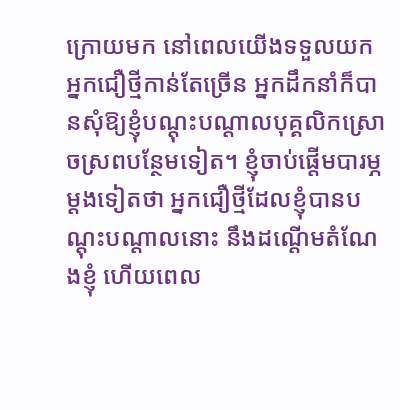ក្រោយមក នៅពេលយើងទទួលយកអ្នកជឿថ្មីកាន់តែច្រើន អ្នកដឹកនាំក៏បានសុំឱ្យខ្ញុំបណ្ដុះបណ្ដាលបុគ្គលិកស្រោចស្រពបន្ថែមទៀត។ ខ្ញុំចាប់ផ្ដើមបារម្ភម្ដងទៀតថា អ្នកជឿថ្មីដែលខ្ញុំបានបណ្ដុះបណ្ដាលនោះ នឹងដណ្ដើមតំណែងខ្ញុំ ហើយពេល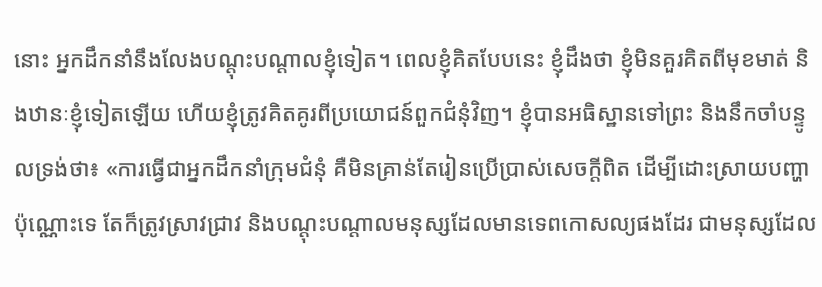នោះ អ្នកដឹកនាំនឹងលែងបណ្ដុះបណ្ដាលខ្ញុំទៀត។ ពេលខ្ញុំគិតបែបនេះ ខ្ញុំដឹងថា ខ្ញុំមិនគួរគិតពីមុខមាត់ និងឋានៈខ្ញុំទៀតឡើយ ហើយខ្ញុំត្រូវគិតគូរពីប្រយោជន៍ពួកជំនុំវិញ។ ខ្ញុំបានអធិស្ឋានទៅព្រះ និងនឹកចាំបន្ទូលទ្រង់ថា៖ «ការធ្វើជាអ្នកដឹកនាំក្រុមជំនុំ គឺមិនគ្រាន់តែរៀនប្រើប្រាស់សេចក្ដីពិត ដើម្បីដោះស្រាយបញ្ហាប៉ុណ្ណោះទេ តែក៏ត្រូវស្រាវជ្រាវ និងបណ្ដុះបណ្ដាលមនុស្សដែលមានទេពកោសល្យផងដែរ ជាមនុស្សដែល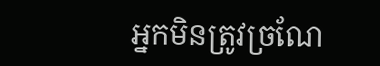អ្នកមិនត្រូវច្រណែ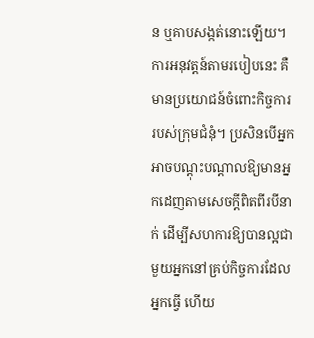ន ឬគាបសង្កត់នោះឡើយ។ ការអនុវត្តន៍តាមរបៀបនេះ គឺមានប្រយោជន៍ចំពោះកិច្ចការរបស់ក្រុមជំនុំ។ ប្រសិនបើអ្នកអាចបណ្ដុះបណ្ដាលឱ្យមានអ្នកដេញតាមសេចក្តីពិតពីរបីនាក់ ដើម្បីសហការឱ្យបានល្អជាមួយអ្នកនៅគ្រប់កិច្ចការដែលអ្នកធ្វើ ហើយ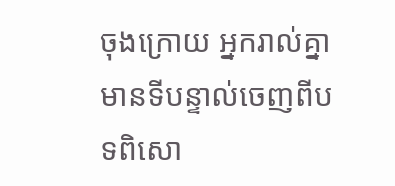ចុងក្រោយ អ្នករាល់គ្នាមានទីបន្ទាល់ចេញពីបទពិសោ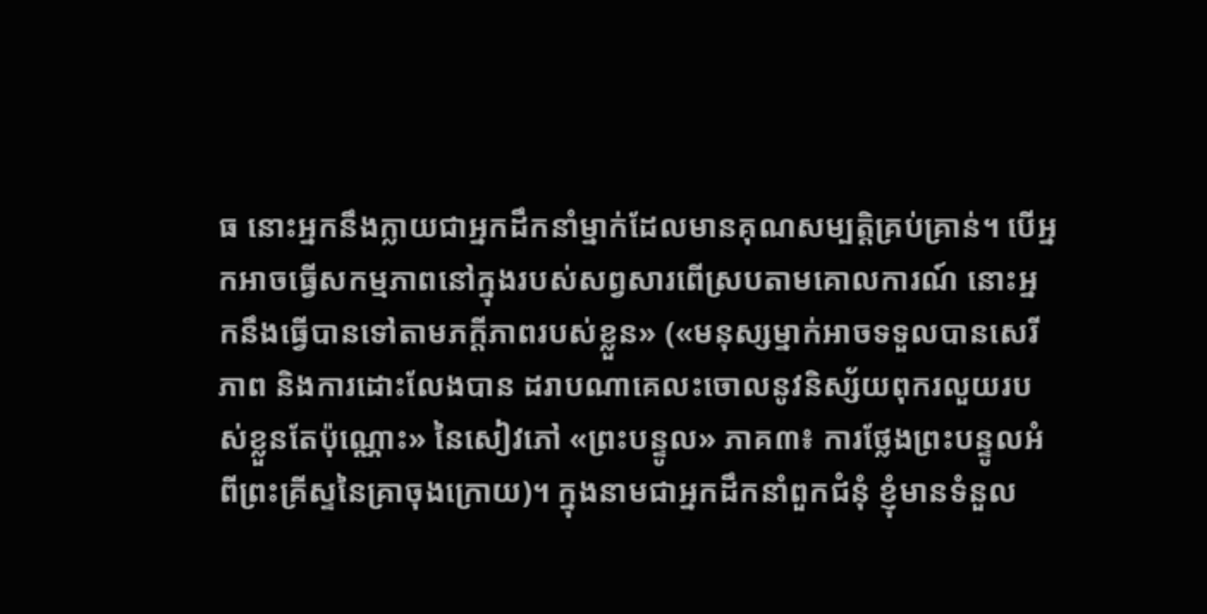ធ នោះអ្នកនឹងក្លាយជាអ្នកដឹកនាំម្នាក់ដែលមានគុណសម្បត្តិគ្រប់គ្រាន់។ បើអ្នកអាចធ្វើសកម្មភាពនៅក្នុងរបស់សព្វសារពើស្របតាមគោលការណ៍ នោះអ្នកនឹងធ្វើបានទៅតាមភក្ដីភាពរបស់ខ្លួន» («មនុស្សម្នាក់អាចទទួលបានសេរីភាព និងការដោះលែងបាន ដរាបណាគេលះចោលនូវនិស្ស័យពុករលួយរបស់ខ្លួនតែប៉ុណ្ណោះ» នៃសៀវភៅ «ព្រះបន្ទូល» ភាគ៣៖ ការថ្លែងព្រះបន្ទូលអំពីព្រះគ្រីស្ទនៃគ្រាចុងក្រោយ)។ ក្នុងនាមជាអ្នកដឹកនាំពួកជំនុំ ខ្ញុំមានទំនួល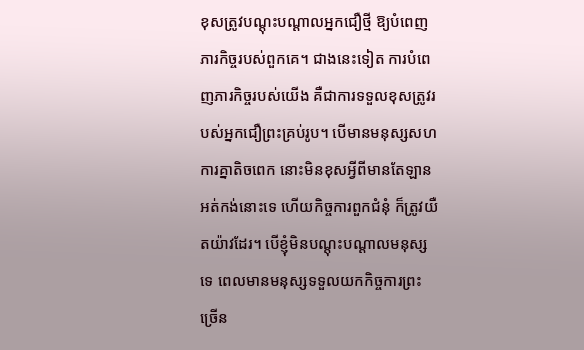ខុសត្រូវបណ្ដុះបណ្ដាលអ្នកជឿថ្មី ឱ្យបំពេញភារកិច្ចរបស់ពួកគេ។ ជាងនេះទៀត ការបំពេញភារកិច្ចរបស់យើង គឺជាការទទួលខុសត្រូវរបស់អ្នកជឿព្រះគ្រប់រូប។ បើមានមនុស្សសហការគ្នាតិចពេក នោះមិនខុសអ្វីពីមានតែឡានអត់កង់នោះទេ ហើយកិច្ចការពួកជំនុំ ក៏ត្រូវយឺតយ៉ាវដែរ។ បើខ្ញុំមិនបណ្ដុះបណ្ដាលមនុស្សទេ ពេលមានមនុស្សទទួលយកកិច្ចការព្រះច្រើន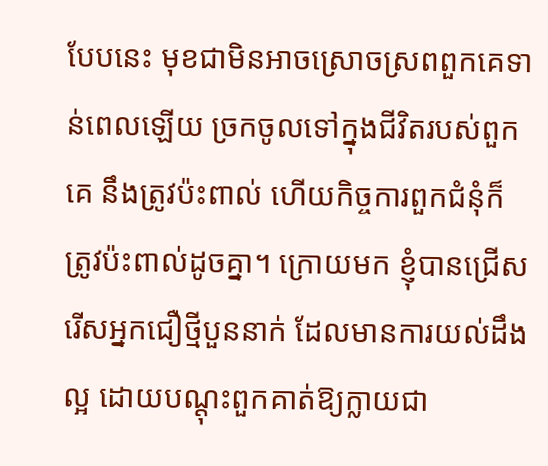បែបនេះ មុខជាមិនអាចស្រោចស្រពពួកគេទាន់ពេលឡើយ ច្រកចូលទៅក្នុងជីវិតរបស់ពួកគេ នឹងត្រូវប៉ះពាល់ ហើយកិច្ចការពួកជំនុំក៏ត្រូវប៉ះពាល់ដូចគ្នា។ ក្រោយមក ខ្ញុំបានជ្រើសរើសអ្នកជឿថ្មីបួននាក់ ដែលមានការយល់ដឹងល្អ ដោយបណ្ដុះពួកគាត់ឱ្យក្លាយជា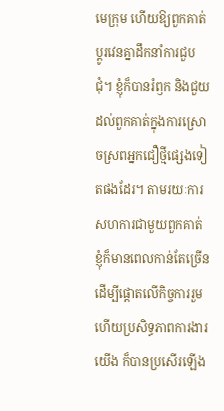មេក្រុម ហើយឱ្យពួកគាត់ប្ដូរវេនគ្នាដឹកនាំការជួបជុំ។ ខ្ញុំក៏បានរំឭក និងជួយដល់ពួកគាត់ក្នុងការស្រោចស្រពអ្នកជឿថ្មីផ្សេងទៀតផងដែរ។ តាមរយៈការសហការជាមួយពួកគាត់ ខ្ញុំក៏មានពេលកាន់តែច្រើន ដើម្បីផ្ដោតលើកិច្ចការរួម ហើយប្រសិទ្ធភាពការងារយើង ក៏បានប្រសើរឡើង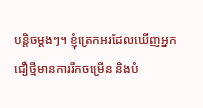បន្តិចម្ដងៗ។ ខ្ញុំត្រេកអរដែលឃើញអ្នកជឿថ្មីមានការរីកចម្រើន និងបំ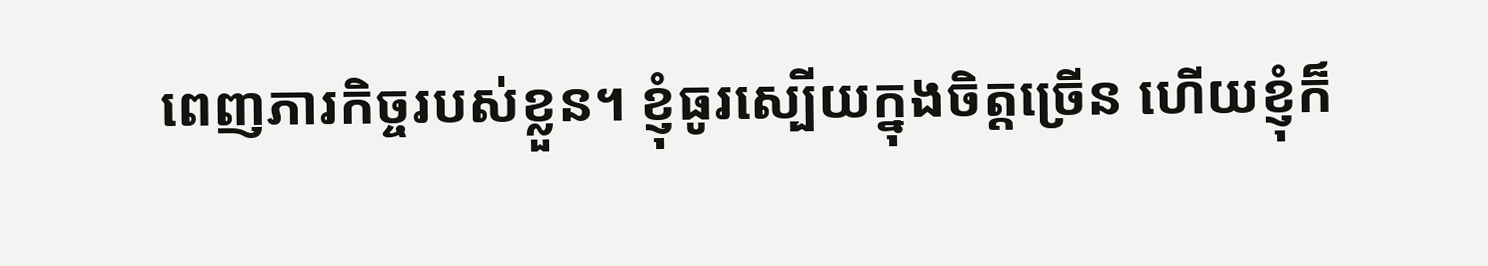ពេញភារកិច្ចរបស់ខ្លួន។ ខ្ញុំធូរស្បើយក្នុងចិត្តច្រើន ហើយខ្ញុំក៏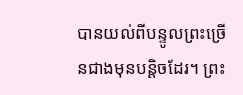បានយល់ពីបន្ទូលព្រះច្រើនជាងមុនបន្តិចដែរ។ ព្រះ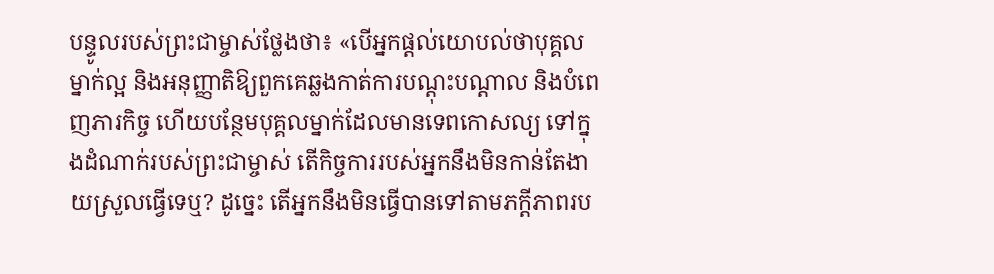បន្ទូលរបស់ព្រះជាម្ចាស់ថ្លែងថា៖ «បើអ្នកផ្ដល់យោបល់ថាបុគ្គលម្នាក់ល្អ និងអនុញ្ញាតិឱ្យពួកគេឆ្លងកាត់ការបណ្ដុះបណ្ដាល និងបំពេញភារកិច្ច ហើយបន្ថែមបុគ្គលម្នាក់ដែលមានទេពកោសល្យ ទៅក្នុងដំណាក់របស់ព្រះជាម្ចាស់ តើកិច្ចការរបស់អ្នកនឹងមិនកាន់តែងាយស្រួលធ្វើទេឬ? ដូច្នេះ តើអ្នកនឹងមិនធ្វើបានទៅតាមភក្ដីភាពរប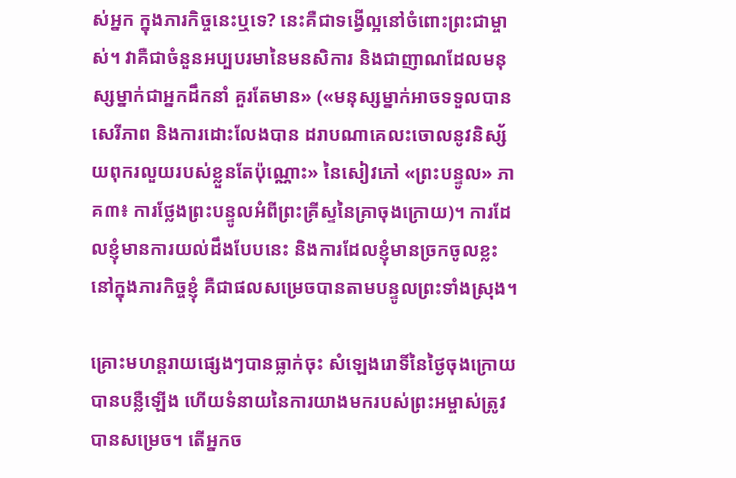ស់អ្នក ក្នុងភារកិច្ចនេះឬទេ? នេះគឺជាទង្វើល្អនៅចំពោះព្រះជាម្ចាស់។ វាគឺជាចំនួនអប្បបរមានៃមនសិការ និងជាញាណដែលមនុស្សម្នាក់ជាអ្នកដឹកនាំ គួរតែមាន» («មនុស្សម្នាក់អាចទទួលបានសេរីភាព និងការដោះលែងបាន ដរាបណាគេលះចោលនូវនិស្ស័យពុករលួយរបស់ខ្លួនតែប៉ុណ្ណោះ» នៃសៀវភៅ «ព្រះបន្ទូល» ភាគ៣៖ ការថ្លែងព្រះបន្ទូលអំពីព្រះគ្រីស្ទនៃគ្រាចុងក្រោយ)។ ការដែលខ្ញុំមានការយល់ដឹងបែបនេះ និងការដែលខ្ញុំមានច្រកចូលខ្លះនៅក្នុងភារកិច្ចខ្ញុំ គឺជាផលសម្រេចបានតាមបន្ទូលព្រះទាំងស្រុង។

គ្រោះមហន្តរាយផ្សេងៗបានធ្លាក់ចុះ សំឡេងរោទិ៍នៃថ្ងៃចុងក្រោយបានបន្លឺឡើង ហើយទំនាយនៃការយាងមករបស់ព្រះអម្ចាស់ត្រូវបានសម្រេច។ តើអ្នកច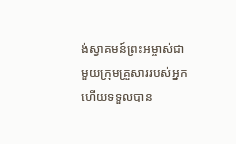ង់ស្វាគមន៍ព្រះអម្ចាស់ជាមួយក្រុមគ្រួសាររបស់អ្នក ហើយទទួលបាន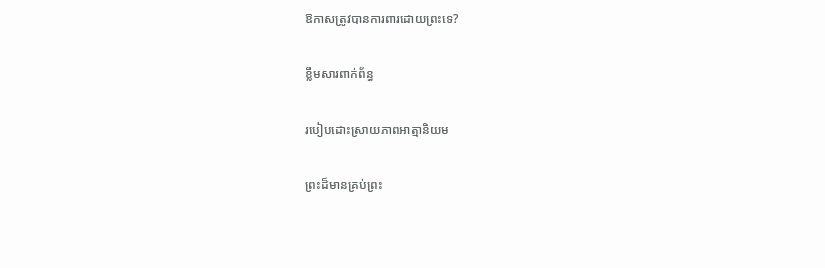ឱកាសត្រូវបានការពារដោយព្រះទេ?

ខ្លឹមសារពាក់ព័ន្ធ

របៀបដោះស្រាយភាពអាត្មានិយម

ព្រះដ៏មានគ្រប់ព្រះ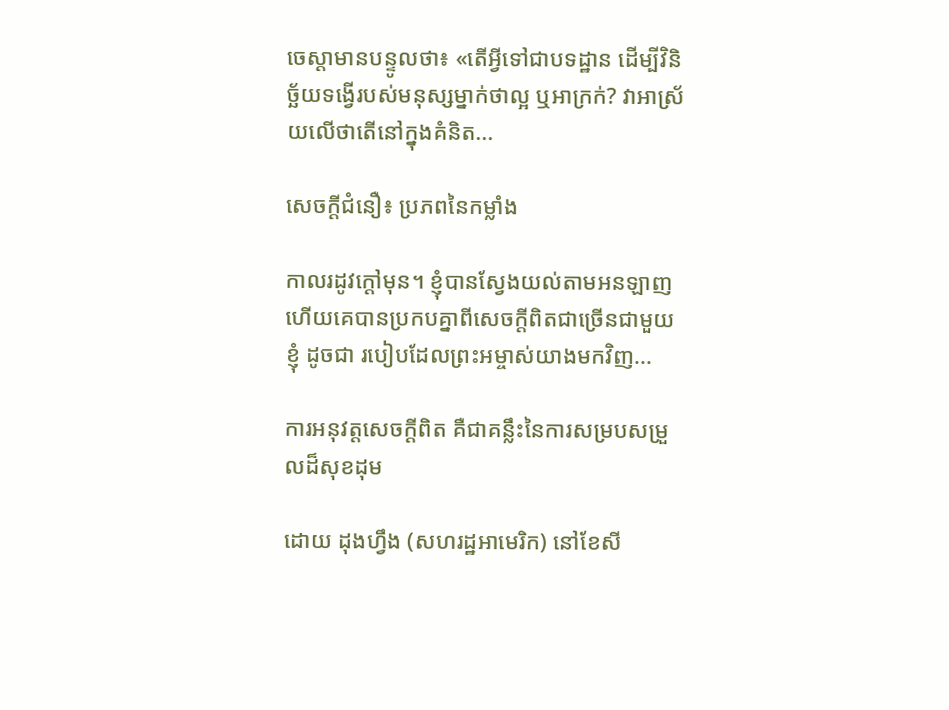ចេស្ដាមានបន្ទូលថា៖ «តើអ្វីទៅជាបទដ្ឋាន ដើម្បីវិនិច្ឆ័យទង្វើរបស់មនុស្សម្នាក់ថាល្អ ឬអាក្រក់? វាអាស្រ័យលើថាតើនៅក្នុងគំនិត...

សេចក្តីជំនឿ៖ ប្រភពនៃកម្លាំង

កាលរដូវក្ដៅមុន។ ខ្ញុំបានស្វែងយល់តាមអនឡាញ ហើយគេបានប្រកបគ្នាពីសេចក្តីពិតជាច្រើនជាមួយខ្ញុំ ដូចជា របៀបដែលព្រះអម្ចាស់យាងមកវិញ...

ការអនុវត្តសេចក្ដីពិត គឺជាគន្លឹះនៃការសម្របសម្រួលដ៏សុខដុម

ដោយ ដុងហ្វឹង (សហរដ្ឋអាមេរិក) នៅខែសី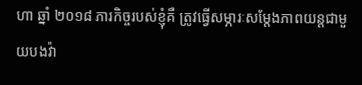ហា ឆ្នាំ ២០១៨ ភារកិច្ចរបស់ខ្ញុំគឺ ត្រូវធ្វើសម្ភារៈសម្ដែងភាពយន្តជាមួយបងវ៉ា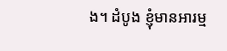ង។ ដំបូង ខ្ញុំមានអារម្ម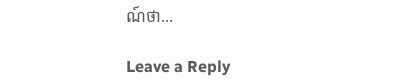ណ៍ថា...

Leave a Reply